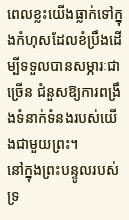ពេលខ្លះយើងធ្លាក់ទៅក្នុងកំហុសដែលខំប្រឹងដើម្បីទទួលបានសម្ភារៈជាច្រើន ជំនួសឱ្យការពង្រឹងទំនាក់ទំនងរបស់យើងជាមួយព្រះ។
នៅក្នុងព្រះបន្ទូលរបស់ទ្រ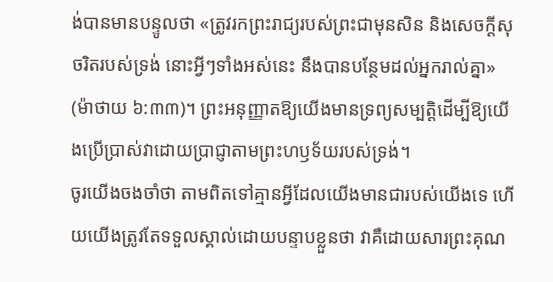ង់បានមានបន្ទូលថា «ត្រូវរកព្រះរាជ្យរបស់ព្រះជាមុនសិន និងសេចក្ដីសុចរិតរបស់ទ្រង់ នោះអ្វីៗទាំងអស់នេះ នឹងបានបន្ថែមដល់អ្នករាល់គ្នា» (ម៉ាថាយ ៦:៣៣)។ ព្រះអនុញ្ញាតឱ្យយើងមានទ្រព្យសម្បត្តិដើម្បីឱ្យយើងប្រើប្រាស់វាដោយប្រាជ្ញាតាមព្រះហឫទ័យរបស់ទ្រង់។
ចូរយើងចងចាំថា តាមពិតទៅគ្មានអ្វីដែលយើងមានជារបស់យើងទេ ហើយយើងត្រូវតែទទួលស្គាល់ដោយបន្ទាបខ្លួនថា វាគឺដោយសារព្រះគុណ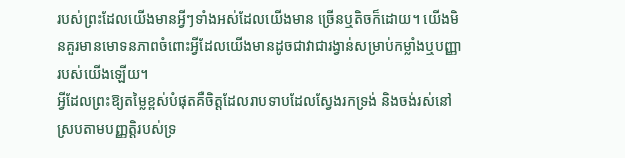របស់ព្រះដែលយើងមានអ្វីៗទាំងអស់ដែលយើងមាន ច្រើនឬតិចក៏ដោយ។ យើងមិនគួរមានមោទនភាពចំពោះអ្វីដែលយើងមានដូចជាវាជារង្វាន់សម្រាប់កម្លាំងឬបញ្ញារបស់យើងឡើយ។
អ្វីដែលព្រះឱ្យតម្លៃខ្ពស់បំផុតគឺចិត្តដែលរាបទាបដែលស្វែងរកទ្រង់ និងចង់រស់នៅស្របតាមបញ្ញត្តិរបស់ទ្រ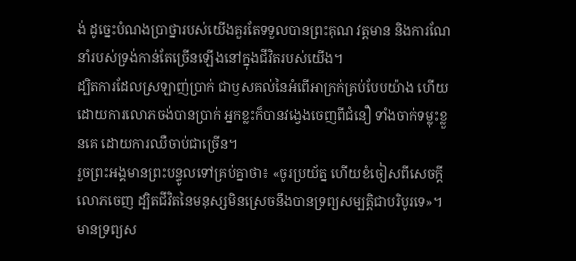ង់ ដូច្នេះបំណងប្រាថ្នារបស់យើងគួរតែទទួលបានព្រះគុណ វត្តមាន និងការណែនាំរបស់ទ្រង់កាន់តែច្រើនឡើងនៅក្នុងជីវិតរបស់យើង។
ដ្បិតការដែលស្រឡាញ់ប្រាក់ ជាឫសគល់នៃអំពើអាក្រក់គ្រប់បែបយ៉ាង ហើយដោយការលោភចង់បានប្រាក់ អ្នកខ្លះក៏បានវង្វេងចេញពីជំនឿ ទាំងចាក់ទម្លុះខ្លួនគេ ដោយការឈឺចាប់ជាច្រើន។
រួចព្រះអង្គមានព្រះបន្ទូលទៅគ្រប់គ្នាថា៖ «ចូរប្រយ័ត្ន ហើយខំចៀសពីសេចក្តីលោភចេញ ដ្បិតជីវិតនៃមនុស្សមិនស្រេចនឹងបានទ្រព្យសម្បត្តិជាបរិបូរទេ»។
មានទ្រព្យស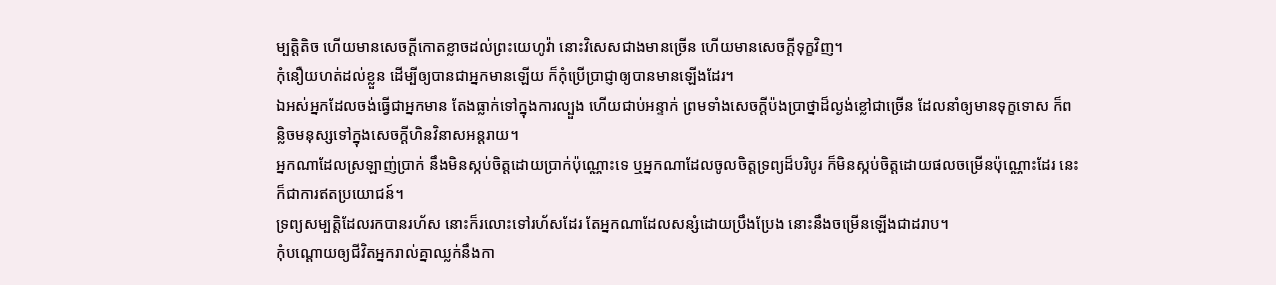ម្បត្តិតិច ហើយមានសេចក្ដីកោតខ្លាចដល់ព្រះយេហូវ៉ា នោះវិសេសជាងមានច្រើន ហើយមានសេចក្ដីទុក្ខវិញ។
កុំនឿយហត់ដល់ខ្លួន ដើម្បីឲ្យបានជាអ្នកមានឡើយ ក៏កុំប្រើប្រាជ្ញាឲ្យបានមានឡើងដែរ។
ឯអស់អ្នកដែលចង់ធ្វើជាអ្នកមាន តែងធ្លាក់ទៅក្នុងការល្បួង ហើយជាប់អន្ទាក់ ព្រមទាំងសេចក្ដីប៉ងប្រាថ្នាដ៏ល្ងង់ខ្លៅជាច្រើន ដែលនាំឲ្យមានទុក្ខទោស ក៏ពន្លិចមនុស្សទៅក្នុងសេចក្ដីហិនវិនាសអន្តរាយ។
អ្នកណាដែលស្រឡាញ់ប្រាក់ នឹងមិនស្កប់ចិត្តដោយប្រាក់ប៉ុណ្ណោះទេ ឬអ្នកណាដែលចូលចិត្តទ្រព្យដ៏បរិបូរ ក៏មិនស្កប់ចិត្តដោយផលចម្រើនប៉ុណ្ណោះដែរ នេះក៏ជាការឥតប្រយោជន៍។
ទ្រព្យសម្បត្តិដែលរកបានរហ័ស នោះក៏រលោះទៅរហ័សដែរ តែអ្នកណាដែលសន្សំដោយប្រឹងប្រែង នោះនឹងចម្រើនឡើងជាដរាប។
កុំបណ្ដោយឲ្យជីវិតអ្នករាល់គ្នាឈ្លក់នឹងកា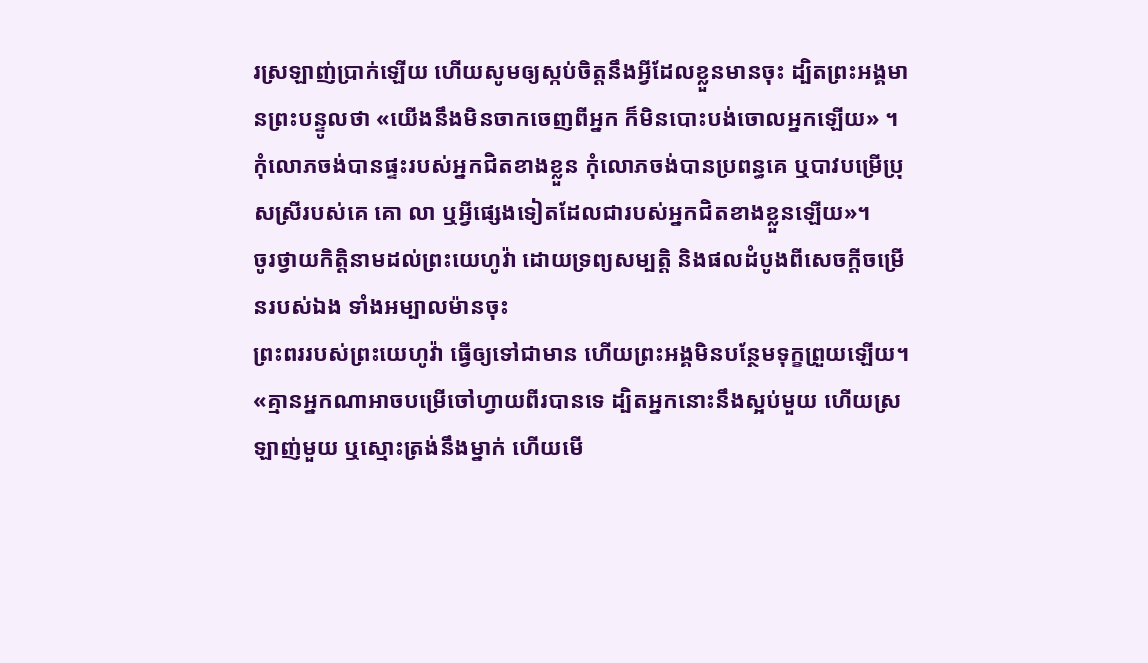រស្រឡាញ់ប្រាក់ឡើយ ហើយសូមឲ្យស្កប់ចិត្តនឹងអ្វីដែលខ្លួនមានចុះ ដ្បិតព្រះអង្គមានព្រះបន្ទូលថា «យើងនឹងមិនចាកចេញពីអ្នក ក៏មិនបោះបង់ចោលអ្នកឡើយ» ។
កុំលោភចង់បានផ្ទះរបស់អ្នកជិតខាងខ្លួន កុំលោភចង់បានប្រពន្ធគេ ឬបាវបម្រើប្រុសស្រីរបស់គេ គោ លា ឬអ្វីផ្សេងទៀតដែលជារបស់អ្នកជិតខាងខ្លួនឡើយ»។
ចូរថ្វាយកិត្តិនាមដល់ព្រះយេហូវ៉ា ដោយទ្រព្យសម្បត្តិ និងផលដំបូងពីសេចក្ដីចម្រើនរបស់ឯង ទាំងអម្បាលម៉ានចុះ
ព្រះពររបស់ព្រះយេហូវ៉ា ធ្វើឲ្យទៅជាមាន ហើយព្រះអង្គមិនបន្ថែមទុក្ខព្រួយឡើយ។
«គ្មានអ្នកណាអាចបម្រើចៅហ្វាយពីរបានទេ ដ្បិតអ្នកនោះនឹងស្អប់មួយ ហើយស្រឡាញ់មួយ ឬស្មោះត្រង់នឹងម្នាក់ ហើយមើ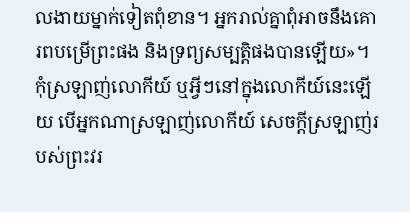លងាយម្នាក់ទៀតពុំខាន។ អ្នករាល់គ្នាពុំអាចនឹងគោរពបម្រើព្រះផង និងទ្រព្យសម្បត្តិផងបានឡើយ»។
កុំស្រឡាញ់លោកីយ៍ ឬអ្វីៗនៅក្នុងលោកីយ៍នេះឡើយ បើអ្នកណាស្រឡាញ់លោកីយ៍ សេចក្ដីស្រឡាញ់របស់ព្រះវរ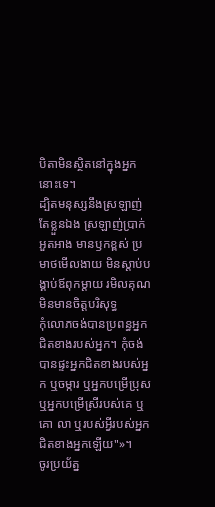បិតាមិនស្ថិតនៅក្នុងអ្នកនោះទេ។
ដ្បិតមនុស្សនឹងស្រឡាញ់តែខ្លួនឯង ស្រឡាញ់ប្រាក់ អួតអាង មានឫកខ្ពស់ ប្រមាថមើលងាយ មិនស្តាប់បង្គាប់ឪពុកម្តាយ រមិលគុណ មិនមានចិត្តបរិសុទ្ធ
កុំលោភចង់បានប្រពន្ធអ្នកជិតខាងរបស់អ្នក។ កុំចង់បានផ្ទះអ្នកជិតខាងរបស់អ្នក ឬចម្ការ ឬអ្នកបម្រើប្រុស ឬអ្នកបម្រើស្រីរបស់គេ ឬគោ លា ឬរបស់អ្វីរបស់អ្នកជិតខាងអ្នកឡើយ"»។
ចូរប្រយ័ត្ន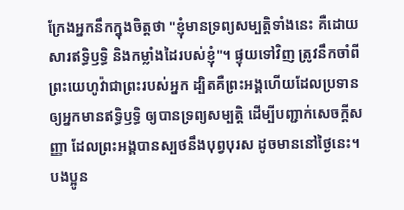ក្រែងអ្នកនឹកក្នុងចិត្តថា "ខ្ញុំមានទ្រព្យសម្បត្តិទាំងនេះ គឺដោយសារឥទ្ធិឫទ្ធិ និងកម្លាំងដៃរបស់ខ្ញុំ"។ ផ្ទុយទៅវិញ ត្រូវនឹកចាំពីព្រះយេហូវ៉ាជាព្រះរបស់អ្នក ដ្បិតគឺព្រះអង្គហើយដែលប្រទានឲ្យអ្នកមានឥទ្ធិឫទ្ធិ ឲ្យបានទ្រព្យសម្បត្តិ ដើម្បីបញ្ជាក់សេចក្ដីសញ្ញា ដែលព្រះអង្គបានស្បថនឹងបុព្វបុរស ដូចមាននៅថ្ងៃនេះ។
បងប្អូន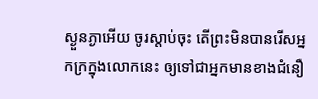ស្ងួនភ្ងាអើយ ចូរស្តាប់ចុះ តើព្រះមិនបានរើសអ្នកក្រក្នុងលោកនេះ ឲ្យទៅជាអ្នកមានខាងជំនឿ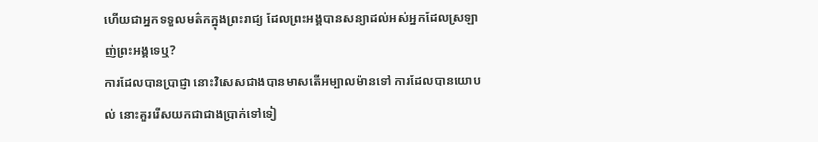ហើយជាអ្នកទទួលមត៌កក្នុងព្រះរាជ្យ ដែលព្រះអង្គបានសន្យាដល់អស់អ្នកដែលស្រឡាញ់ព្រះអង្គទេឬ?
ការដែលបានប្រាជ្ញា នោះវិសេសជាងបានមាសតើអម្បាលម៉ានទៅ ការដែលបានយោបល់ នោះគួររើសយកជាជាងប្រាក់ទៅទៀ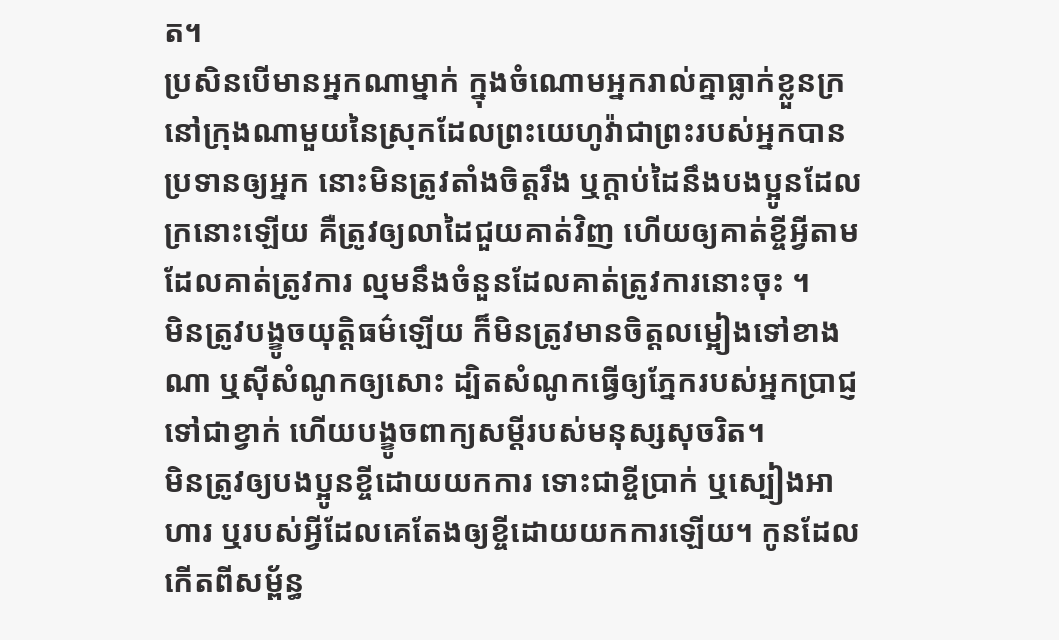ត។
ប្រសិនបើមានអ្នកណាម្នាក់ ក្នុងចំណោមអ្នករាល់គ្នាធ្លាក់ខ្លួនក្រ នៅក្រុងណាមួយនៃស្រុកដែលព្រះយេហូវ៉ាជាព្រះរបស់អ្នកបានប្រទានឲ្យអ្នក នោះមិនត្រូវតាំងចិត្តរឹង ឬក្តាប់ដៃនឹងបងប្អូនដែលក្រនោះឡើយ គឺត្រូវឲ្យលាដៃជួយគាត់វិញ ហើយឲ្យគាត់ខ្ចីអ្វីតាមដែលគាត់ត្រូវការ ល្មមនឹងចំនួនដែលគាត់ត្រូវការនោះចុះ ។
មិនត្រូវបង្ខូចយុត្តិធម៌ឡើយ ក៏មិនត្រូវមានចិត្តលម្អៀងទៅខាងណា ឬស៊ីសំណូកឲ្យសោះ ដ្បិតសំណូកធ្វើឲ្យភ្នែករបស់អ្នកប្រាជ្ញទៅជាខ្វាក់ ហើយបង្ខូចពាក្យសម្ដីរបស់មនុស្សសុចរិត។
មិនត្រូវឲ្យបងប្អូនខ្ចីដោយយកការ ទោះជាខ្ចីប្រាក់ ឬស្បៀងអាហារ ឬរបស់អ្វីដែលគេតែងឲ្យខ្ចីដោយយកការឡើយ។ កូនដែលកើតពីសម្ព័ន្ធ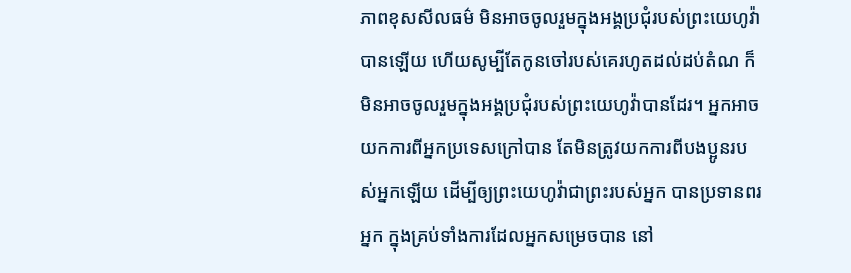ភាពខុសសីលធម៌ មិនអាចចូលរួមក្នុងអង្គប្រជុំរបស់ព្រះយេហូវ៉ាបានឡើយ ហើយសូម្បីតែកូនចៅរបស់គេរហូតដល់ដប់តំណ ក៏មិនអាចចូលរួមក្នុងអង្គប្រជុំរបស់ព្រះយេហូវ៉ាបានដែរ។ អ្នកអាចយកការពីអ្នកប្រទេសក្រៅបាន តែមិនត្រូវយកការពីបងប្អូនរបស់អ្នកឡើយ ដើម្បីឲ្យព្រះយេហូវ៉ាជាព្រះរបស់អ្នក បានប្រទានពរអ្នក ក្នុងគ្រប់ទាំងការដែលអ្នកសម្រេចបាន នៅ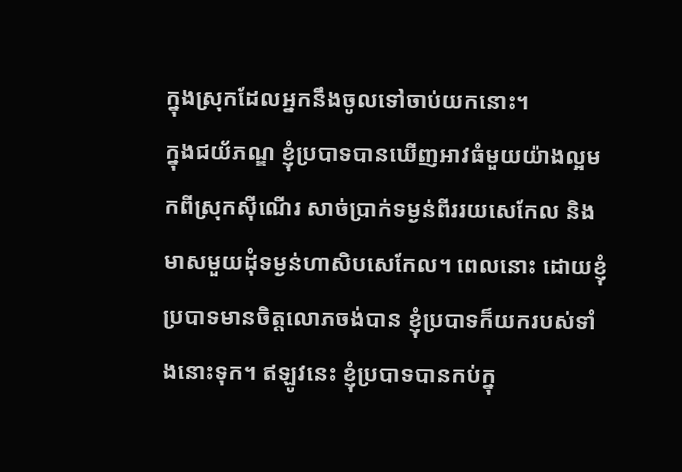ក្នុងស្រុកដែលអ្នកនឹងចូលទៅចាប់យកនោះ។
ក្នុងជយ័ភណ្ឌ ខ្ញុំប្របាទបានឃើញអាវធំមួយយ៉ាងល្អមកពីស្រុកស៊ីណើរ សាច់ប្រាក់ទម្ងន់ពីររយសេកែល និងមាសមួយដុំទម្ងន់ហាសិបសេកែល។ ពេលនោះ ដោយខ្ញុំប្របាទមានចិត្តលោភចង់បាន ខ្ញុំប្របាទក៏យករបស់ទាំងនោះទុក។ ឥឡូវនេះ ខ្ញុំប្របាទបានកប់ក្នុ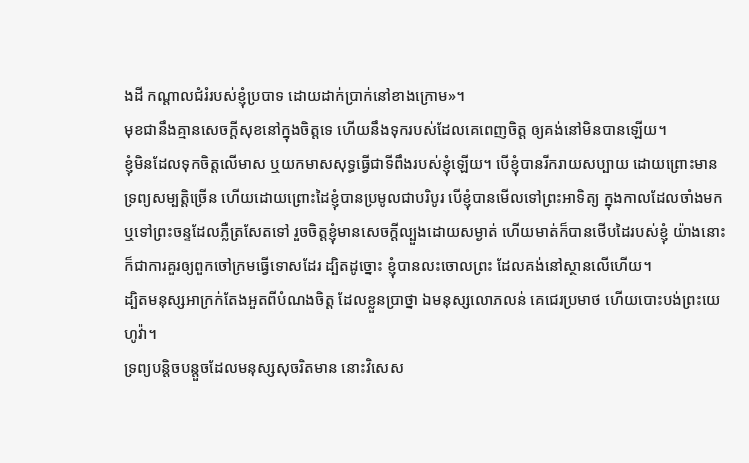ងដី កណ្ដាលជំរំរបស់ខ្ញុំប្របាទ ដោយដាក់ប្រាក់នៅខាងក្រោម»។
មុខជានឹងគ្មានសេចក្ដីសុខនៅក្នុងចិត្តទេ ហើយនឹងទុករបស់ដែលគេពេញចិត្ត ឲ្យគង់នៅមិនបានឡើយ។
ខ្ញុំមិនដែលទុកចិត្តលើមាស ឬយកមាសសុទ្ធធ្វើជាទីពឹងរបស់ខ្ញុំឡើយ។ បើខ្ញុំបានរីករាយសប្បាយ ដោយព្រោះមានទ្រព្យសម្បត្តិច្រើន ហើយដោយព្រោះដៃខ្ញុំបានប្រមូលជាបរិបូរ បើខ្ញុំបានមើលទៅព្រះអាទិត្យ ក្នុងកាលដែលចាំងមក ឬទៅព្រះចន្ទដែលភ្លឺត្រសែតទៅ រួចចិត្តខ្ញុំមានសេចក្ដីល្បួងដោយសម្ងាត់ ហើយមាត់ក៏បានថើបដៃរបស់ខ្ញុំ យ៉ាងនោះក៏ជាការគួរឲ្យពួកចៅក្រមធ្វើទោសដែរ ដ្បិតដូច្នោះ ខ្ញុំបានលះចោលព្រះ ដែលគង់នៅស្ថានលើហើយ។
ដ្បិតមនុស្សអាក្រក់តែងអួតពីបំណងចិត្ត ដែលខ្លួនប្រាថ្នា ឯមនុស្សលោភលន់ គេជេរប្រមាថ ហើយបោះបង់ព្រះយេហូវ៉ា។
ទ្រព្យបន្តិចបន្តួចដែលមនុស្សសុចរិតមាន នោះវិសេស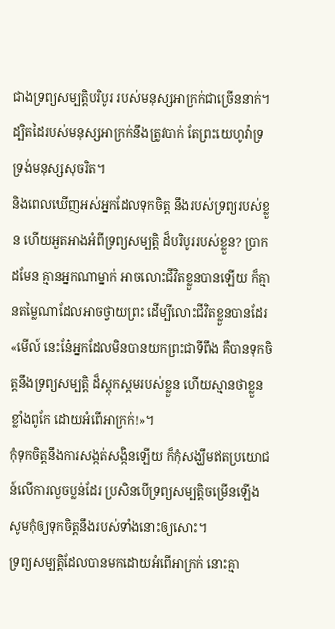ជាងទ្រព្យសម្បត្តិបរិបូរ របស់មនុស្សអាក្រក់ជាច្រើននាក់។ ដ្បិតដៃរបស់មនុស្សអាក្រក់នឹងត្រូវបាក់ តែព្រះយេហូវ៉ាទ្រទ្រង់មនុស្សសុចរិត។
និងពេលឃើញអស់អ្នកដែលទុកចិត្ត នឹងរបស់ទ្រព្យរបស់ខ្លួន ហើយអួតអាងអំពីទ្រព្យសម្បត្តិ ដ៏បរិបូររបស់ខ្លួន? ប្រាកដមែន គ្មានអ្នកណាម្នាក់ អាចលោះជីវិតខ្លួនបានឡើយ ក៏គ្មានតម្លៃណាដែលអាចថ្វាយព្រះ ដើម្បីលោះជីវិតខ្លួនបានដែរ
«មើល៍ នេះនែ៎អ្នកដែលមិនបានយកព្រះជាទីពឹង គឺបានទុកចិត្តនឹងទ្រព្យសម្បត្តិ ដ៏ស្ដុកស្ដមរបស់ខ្លួន ហើយស្មានថាខ្លួនខ្លាំងពូកែ ដោយអំពើអាក្រក់!»។
កុំទុកចិត្តនឹងការសង្កត់សង្កិនឡើយ ក៏កុំសង្ឃឹមឥតប្រយោជន៍លើការលួចប្លន់ដែរ ប្រសិនបើទ្រព្យសម្បត្តិចម្រើនឡើង សូមកុំឲ្យទុកចិត្តនឹងរបស់ទាំងនោះឲ្យសោះ។
ទ្រព្យសម្បត្តិដែលបានមកដោយអំពើអាក្រក់ នោះគ្មា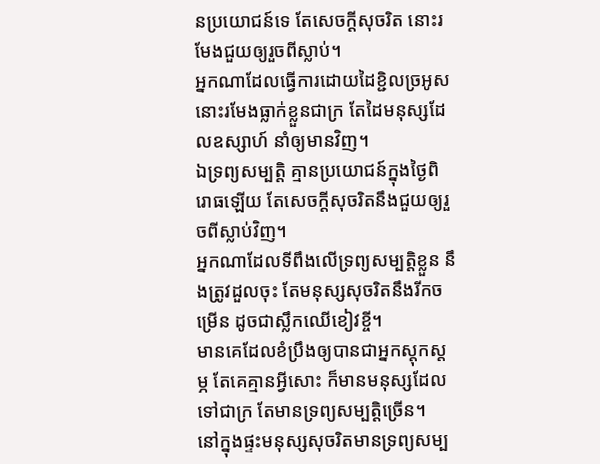នប្រយោជន៍ទេ តែសេចក្ដីសុចរិត នោះរមែងជួយឲ្យរួចពីស្លាប់។
អ្នកណាដែលធ្វើការដោយដៃខ្ជិលច្រអូស នោះរមែងធ្លាក់ខ្លួនជាក្រ តែដៃមនុស្សដែលឧស្សាហ៍ នាំឲ្យមានវិញ។
ឯទ្រព្យសម្បត្តិ គ្មានប្រយោជន៍ក្នុងថ្ងៃពិរោធឡើយ តែសេចក្ដីសុចរិតនឹងជួយឲ្យរួចពីស្លាប់វិញ។
អ្នកណាដែលទីពឹងលើទ្រព្យសម្បត្តិខ្លួន នឹងត្រូវដួលចុះ តែមនុស្សសុចរិតនឹងរីកចម្រើន ដូចជាស្លឹកឈើខៀវខ្ចី។
មានគេដែលខំប្រឹងឲ្យបានជាអ្នកស្តុកស្តម្ភ តែគេគ្មានអ្វីសោះ ក៏មានមនុស្សដែលទៅជាក្រ តែមានទ្រព្យសម្បត្តិច្រើន។
នៅក្នុងផ្ទះមនុស្សសុចរិតមានទ្រព្យសម្ប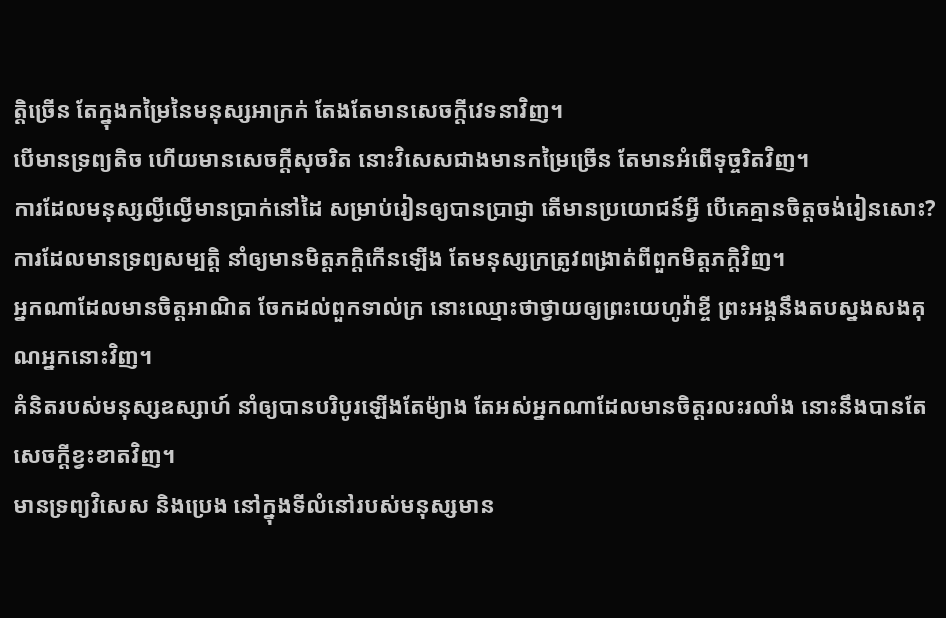ត្តិច្រើន តែក្នុងកម្រៃនៃមនុស្សអាក្រក់ តែងតែមានសេចក្ដីវេទនាវិញ។
បើមានទ្រព្យតិច ហើយមានសេចក្ដីសុចរិត នោះវិសេសជាងមានកម្រៃច្រើន តែមានអំពើទុច្ចរិតវិញ។
ការដែលមនុស្សល្ងីល្ងើមានប្រាក់នៅដៃ សម្រាប់រៀនឲ្យបានប្រាជ្ញា តើមានប្រយោជន៍អ្វី បើគេគ្មានចិត្តចង់រៀនសោះ?
ការដែលមានទ្រព្យសម្បត្តិ នាំឲ្យមានមិត្តភក្តិកើនឡើង តែមនុស្សក្រត្រូវពង្រាត់ពីពួកមិត្តភក្តិវិញ។
អ្នកណាដែលមានចិត្តអាណិត ចែកដល់ពួកទាល់ក្រ នោះឈ្មោះថាថ្វាយឲ្យព្រះយេហូវ៉ាខ្ចី ព្រះអង្គនឹងតបស្នងសងគុណអ្នកនោះវិញ។
គំនិតរបស់មនុស្សឧស្សាហ៍ នាំឲ្យបានបរិបូរឡើងតែម៉្យាង តែអស់អ្នកណាដែលមានចិត្តរលះរលាំង នោះនឹងបានតែសេចក្ដីខ្វះខាតវិញ។
មានទ្រព្យវិសេស និងប្រេង នៅក្នុងទីលំនៅរបស់មនុស្សមាន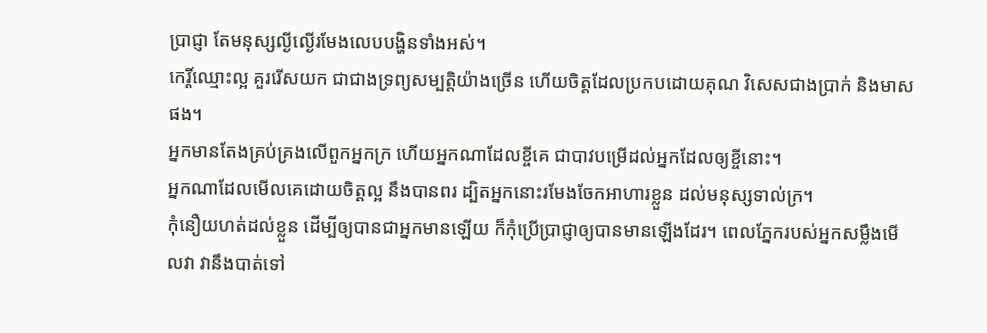ប្រាជ្ញា តែមនុស្សល្ងីល្ងើរមែងលេបបង្ហិនទាំងអស់។
កេរ្តិ៍ឈ្មោះល្អ គួររើសយក ជាជាងទ្រព្យសម្បត្តិយ៉ាងច្រើន ហើយចិត្តដែលប្រកបដោយគុណ វិសេសជាងប្រាក់ និងមាសផង។
អ្នកមានតែងគ្រប់គ្រងលើពួកអ្នកក្រ ហើយអ្នកណាដែលខ្ចីគេ ជាបាវបម្រើដល់អ្នកដែលឲ្យខ្ចីនោះ។
អ្នកណាដែលមើលគេដោយចិត្តល្អ នឹងបានពរ ដ្បិតអ្នកនោះរមែងចែកអាហារខ្លួន ដល់មនុស្សទាល់ក្រ។
កុំនឿយហត់ដល់ខ្លួន ដើម្បីឲ្យបានជាអ្នកមានឡើយ ក៏កុំប្រើប្រាជ្ញាឲ្យបានមានឡើងដែរ។ ពេលភ្នែករបស់អ្នកសម្លឹងមើលវា វានឹងបាត់ទៅ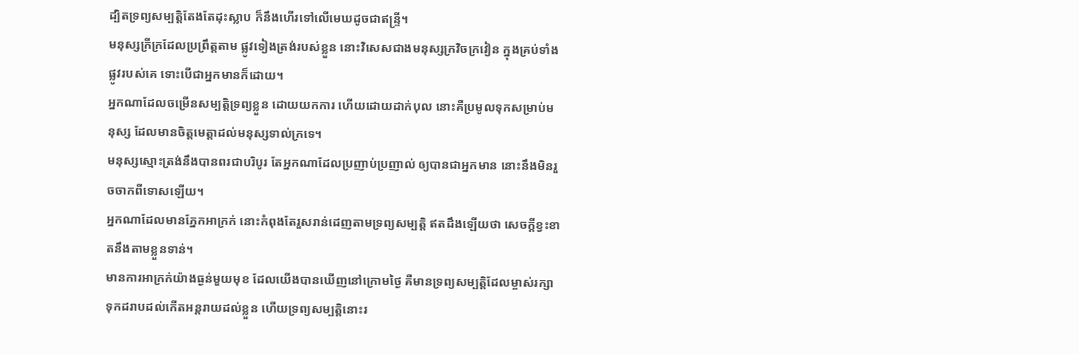ដ្បិតទ្រព្យសម្បត្តិតែងតែដុះស្លាប ក៏នឹងហើរទៅលើមេឃដូចជាឥន្ទ្រី។
មនុស្សក្រីក្រដែលប្រព្រឹត្តតាម ផ្លូវទៀងត្រង់របស់ខ្លួន នោះវិសេសជាងមនុស្សក្រវិចក្រវៀន ក្នុងគ្រប់ទាំងផ្លូវរបស់គេ ទោះបើជាអ្នកមានក៏ដោយ។
អ្នកណាដែលចម្រើនសម្បត្តិទ្រព្យខ្លួន ដោយយកការ ហើយដោយដាក់បុល នោះគឺប្រមូលទុកសម្រាប់មនុស្ស ដែលមានចិត្តមេត្តាដល់មនុស្សទាល់ក្រទេ។
មនុស្សស្មោះត្រង់នឹងបានពរជាបរិបូរ តែអ្នកណាដែលប្រញាប់ប្រញាល់ ឲ្យបានជាអ្នកមាន នោះនឹងមិនរួចចាកពីទោសឡើយ។
អ្នកណាដែលមានភ្នែកអាក្រក់ នោះកំពុងតែរួសរាន់ដេញតាមទ្រព្យសម្បត្តិ ឥតដឹងឡើយថា សេចក្ដីខ្វះខាតនឹងតាមខ្លួនទាន់។
មានការអាក្រក់យ៉ាងធ្ងន់មួយមុខ ដែលយើងបានឃើញនៅក្រោមថ្ងៃ គឺមានទ្រព្យសម្បត្តិដែលម្ចាស់រក្សាទុកដរាបដល់កើតអន្តរាយដល់ខ្លួន ហើយទ្រព្យសម្បត្តិនោះរ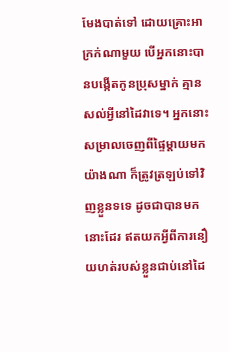មែងបាត់ទៅ ដោយគ្រោះអាក្រក់ណាមួយ បើអ្នកនោះបានបង្កើតកូនប្រុសម្នាក់ គ្មានសល់អ្វីនៅដៃវាទេ។ អ្នកនោះសម្រាលចេញពីផ្ទៃម្តាយមកយ៉ាងណា ក៏ត្រូវត្រឡប់ទៅវិញខ្លួនទទេ ដូចជាបានមកនោះដែរ ឥតយកអ្វីពីការនឿយហត់របស់ខ្លួនជាប់នៅដៃ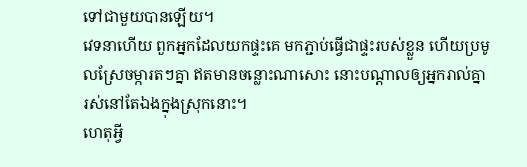ទៅជាមួយបានឡើយ។
វេទនាហើយ ពួកអ្នកដែលយកផ្ទះគេ មកភ្ជាប់ធ្វើជាផ្ទះរបស់ខ្លួន ហើយប្រមូលស្រែចម្ការតៗគ្នា ឥតមានចន្លោះណាសោះ នោះបណ្ដាលឲ្យអ្នករាល់គ្នា រស់នៅតែឯងក្នុងស្រុកនោះ។
ហេតុអ្វី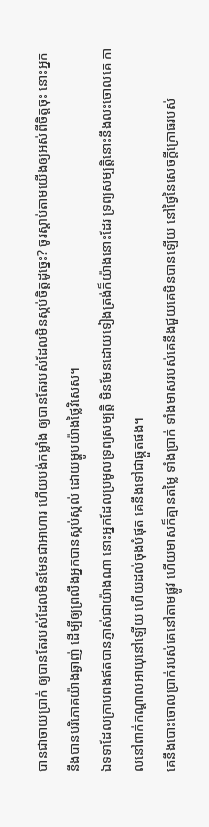បានជាចាយប្រាក់ ឲ្យបានតែរបស់ដែលមិនមែនជាអាហារ ហើយបង់កម្លាំង ឲ្យបានតែរបស់ដែលមិនស្កប់ចិត្តដូច្នេះ? ចូរស្តាប់តាមយើងឲ្យអស់ពីចិត្តចុះ នោះអ្នកនឹងបានបរិភោគយ៉ាងឆ្ងាញ់ ដើម្បីឲ្យព្រលឹងអ្នកបានស្កប់ស្កល់ ដោយម្ហូបយ៉ាងថ្លៃវិសេស។
ឯទទាដែលក្រាបពងឥតបានភ្ញាស់ជាយ៉ាងណា នោះអ្នកដែលប្រមូលទ្រព្យសម្បត្តិ មិនមែនដោយទៀងត្រង់ក៏យ៉ាងនោះដែរ ទ្រព្យសម្បត្តិនោះនឹងលះចោលគេ កាលនៅពាក់កណ្ដាលអាយុនៅឡើយ ហើយដល់ចុងបំផុត គេនឹងទៅជាឆ្កួតផង។
គេនឹងបោះចោលប្រាក់របស់គេនៅតាមផ្លូវ ហើយមាសក៏គ្មានតម្លៃ ទាំងប្រាក់ ទាំងមាសរបស់គេនឹងជួយគេមិនបានឡើយ នៅថ្ងៃនៃសេចក្ដីក្រោធរបស់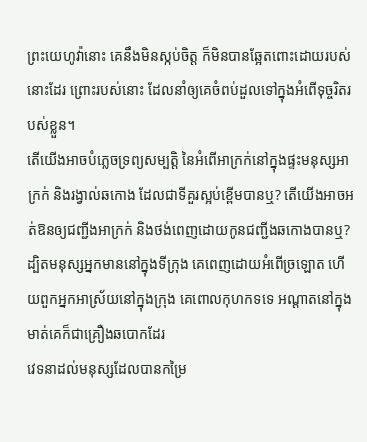ព្រះយេហូវ៉ានោះ គេនឹងមិនស្កប់ចិត្ត ក៏មិនបានឆ្អែតពោះដោយរបស់នោះដែរ ព្រោះរបស់នោះ ដែលនាំឲ្យគេចំពប់ដួលទៅក្នុងអំពើទុច្ចរិតរបស់ខ្លួន។
តើយើងអាចបំភ្លេចទ្រព្យសម្បត្តិ នៃអំពើអាក្រក់នៅក្នុងផ្ទះមនុស្សអាក្រក់ និងរង្វាល់ឆកោង ដែលជាទីគួរស្អប់ខ្ពើមបានឬ? តើយើងអាចអត់ឱនឲ្យជញ្ជីងអាក្រក់ និងថង់ពេញដោយកូនជញ្ជីងឆកោងបានឬ? ដ្បិតមនុស្សអ្នកមាននៅក្នុងទីក្រុង គេពេញដោយអំពើច្រឡោត ហើយពួកអ្នកអាស្រ័យនៅក្នុងក្រុង គេពោលកុហកទទេ អណ្ដាតនៅក្នុងមាត់គេក៏ជាគ្រឿងឆបោកដែរ
វេទនាដល់មនុស្សដែលបានកម្រៃ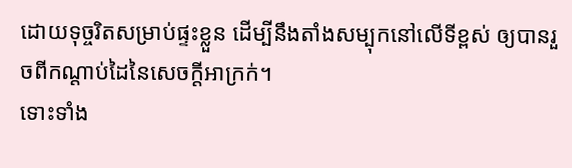ដោយទុច្ចរិតសម្រាប់ផ្ទះខ្លួន ដើម្បីនឹងតាំងសម្បុកនៅលើទីខ្ពស់ ឲ្យបានរួចពីកណ្ដាប់ដៃនៃសេចក្ដីអាក្រក់។
ទោះទាំង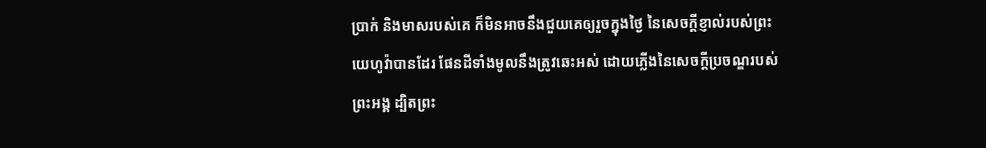ប្រាក់ និងមាសរបស់គេ ក៏មិនអាចនឹងជួយគេឲ្យរួចក្នុងថ្ងៃ នៃសេចក្ដីខ្ញាល់របស់ព្រះយេហូវ៉ាបានដែរ ផែនដីទាំងមូលនឹងត្រូវឆេះអស់ ដោយភ្លើងនៃសេចក្ដីប្រចណ្ឌរបស់ព្រះអង្គ ដ្បិតព្រះ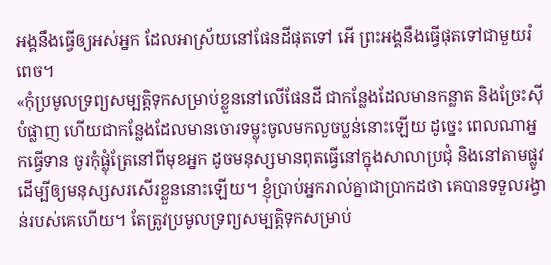អង្គនឹងធ្វើឲ្យអស់អ្នក ដែលអាស្រ័យនៅផែនដីផុតទៅ អើ ព្រះអង្គនឹងធ្វើផុតទៅជាមួយរំពេច។
«កុំប្រមូលទ្រព្យសម្បត្តិទុកសម្រាប់ខ្លួននៅលើផែនដី ជាកន្លែងដែលមានកន្លាត និងច្រែះស៊ីបំផ្លាញ ហើយជាកន្លែងដែលមានចោរទម្លុះចូលមកលួចប្លន់នោះឡើយ ដូច្នេះ ពេលណាអ្នកធ្វើទាន ចូរកុំផ្លុំត្រែនៅពីមុខអ្នក ដូចមនុស្សមានពុតធ្វើនៅក្នុងសាលាប្រជុំ និងនៅតាមផ្លូវ ដើម្បីឲ្យមនុស្សសរសើរខ្លួននោះឡើយ។ ខ្ញុំប្រាប់អ្នករាល់គ្នាជាប្រាកដថា គេបានទទួលរង្វាន់របស់គេហើយ។ តែត្រូវប្រមូលទ្រព្យសម្បត្តិទុកសម្រាប់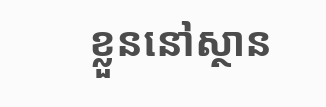ខ្លួននៅស្ថាន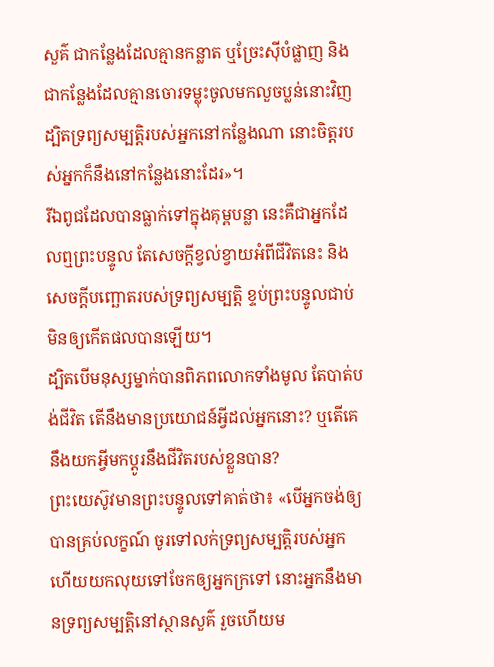សួគ៌ ជាកន្លែងដែលគ្មានកន្លាត ឬច្រែះស៊ីបំផ្លាញ និងជាកន្លែងដែលគ្មានចោរទម្លុះចូលមកលួចប្លន់នោះវិញ ដ្បិតទ្រព្យសម្បត្តិរបស់អ្នកនៅកន្លែងណា នោះចិត្តរបស់អ្នកក៏នឹងនៅកន្លែងនោះដែរ»។
រីឯពូជដែលបានធ្លាក់ទៅក្នុងគុម្ពបន្លា នេះគឺជាអ្នកដែលឮព្រះបន្ទូល តែសេចក្តីខ្វល់ខ្វាយអំពីជីវិតនេះ និងសេចក្តីបញ្ឆោតរបស់ទ្រព្យសម្បត្តិ ខ្ទប់ព្រះបន្ទូលជាប់ មិនឲ្យកើតផលបានឡើយ។
ដ្បិតបើមនុស្សម្នាក់បានពិភពលោកទាំងមូល តែបាត់បង់ជីវិត តើនឹងមានប្រយោជន៍អ្វីដល់អ្នកនោះ? ឬតើគេនឹងយកអ្វីមកប្ដូរនឹងជីវិតរបស់ខ្លួនបាន?
ព្រះយេស៊ូវមានព្រះបន្ទូលទៅគាត់ថា៖ «បើអ្នកចង់ឲ្យបានគ្រប់លក្ខណ៍ ចូរទៅលក់ទ្រព្យសម្បត្តិរបស់អ្នក ហើយយកលុយទៅចែកឲ្យអ្នកក្រទៅ នោះអ្នកនឹងមានទ្រព្យសម្បត្តិនៅស្ថានសួគ៌ រួចហើយម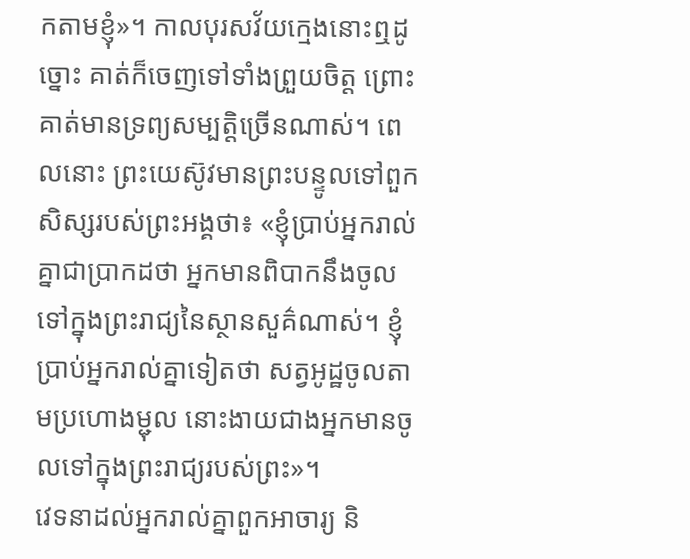កតាមខ្ញុំ»។ កាលបុរសវ័យក្មេងនោះឮដូច្នោះ គាត់ក៏ចេញទៅទាំងព្រួយចិត្ត ព្រោះគាត់មានទ្រព្យសម្បត្តិច្រើនណាស់។ ពេលនោះ ព្រះយេស៊ូវមានព្រះបន្ទូលទៅពួកសិស្សរបស់ព្រះអង្គថា៖ «ខ្ញុំប្រាប់អ្នករាល់គ្នាជាប្រាកដថា អ្នកមានពិបាកនឹងចូលទៅក្នុងព្រះរាជ្យនៃស្ថានសួគ៌ណាស់។ ខ្ញុំប្រាប់អ្នករាល់គ្នាទៀតថា សត្វអូដ្ឋចូលតាមប្រហោងម្ជុល នោះងាយជាងអ្នកមានចូលទៅក្នុងព្រះរាជ្យរបស់ព្រះ»។
វេទនាដល់អ្នករាល់គ្នាពួកអាចារ្យ និ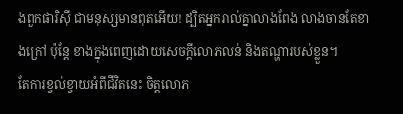ងពួកផារិស៊ី ជាមនុស្សមានពុតអើយ! ដ្បិតអ្នករាល់គ្នាលាងពែង លាងចានតែខាងក្រៅ ប៉ុន្តែ ខាងក្នុងពេញដោយសេចក្ដីលោភលន់ និងតណ្ហារបស់ខ្លួន។
តែការខ្វល់ខ្វាយអំពីជីវិតនេះ ចិត្តលោភ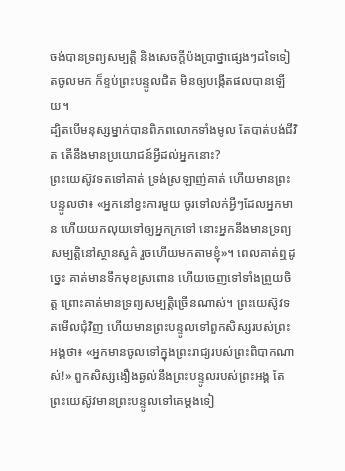ចង់បានទ្រព្យសម្បត្តិ និងសេចក្តីប៉ងប្រាថ្នាផ្សេងៗដទៃទៀតចូលមក ក៏ខ្ទប់ព្រះបន្ទូលជិត មិនឲ្យបង្កើតផលបានឡើយ។
ដ្បិតបើមនុស្សម្នាក់បានពិភពលោកទាំងមូល តែបាត់បង់ជីវិត តើនឹងមានប្រយោជន៍អ្វីដល់អ្នកនោះ?
ព្រះយេស៊ូវទតទៅគាត់ ទ្រង់ស្រឡាញ់គាត់ ហើយមានព្រះបន្ទូលថា៖ «អ្នកនៅខ្វះការមួយ ចូរទៅលក់អ្វីៗដែលអ្នកមាន ហើយយកលុយទៅឲ្យអ្នកក្រទៅ នោះអ្នកនឹងមានទ្រព្យសម្បត្តិនៅស្ថានសួគ៌ រួចហើយមកតាមខ្ញុំ»។ ពេលគាត់ឮដូច្នេះ គាត់មានទឹកមុខស្រពោន ហើយចេញទៅទាំងព្រួយចិត្ត ព្រោះគាត់មានទ្រព្យសម្បត្តិច្រើនណាស់។ ព្រះយេស៊ូវទតមើលជុំវិញ ហើយមានព្រះបន្ទូលទៅពួកសិស្សរបស់ព្រះអង្គថា៖ «អ្នកមានចូលទៅក្នុងព្រះរាជ្យរបស់ព្រះពិបាកណាស់!» ពួកសិស្សងឿងឆ្ងល់នឹងព្រះបន្ទូលរបស់ព្រះអង្គ តែព្រះយេស៊ូវមានព្រះបន្ទូលទៅគេម្តងទៀ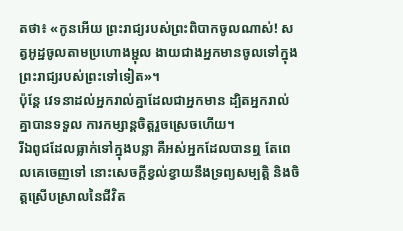តថា៖ «កូនអើយ ព្រះរាជ្យរបស់ព្រះពិបាកចូលណាស់! សត្វអូដ្ឋចូលតាមប្រហោងម្ជុល ងាយជាងអ្នកមានចូលទៅក្នុងព្រះរាជ្យរបស់ព្រះទៅទៀត»។
ប៉ុន្ដែ វេទនាដល់អ្នករាល់គ្នាដែលជាអ្នកមាន ដ្បិតអ្នករាល់គ្នាបានទទួល ការកម្សាន្តចិត្តរួចស្រេចហើយ។
រីឯពូជដែលធ្លាក់ទៅក្នុងបន្លា គឺអស់អ្នកដែលបានឮ តែពេលគេចេញទៅ នោះសេចក្តីខ្វល់ខ្វាយនឹងទ្រព្យសម្បត្តិ និងចិត្តស្រើបស្រាលនៃជីវិត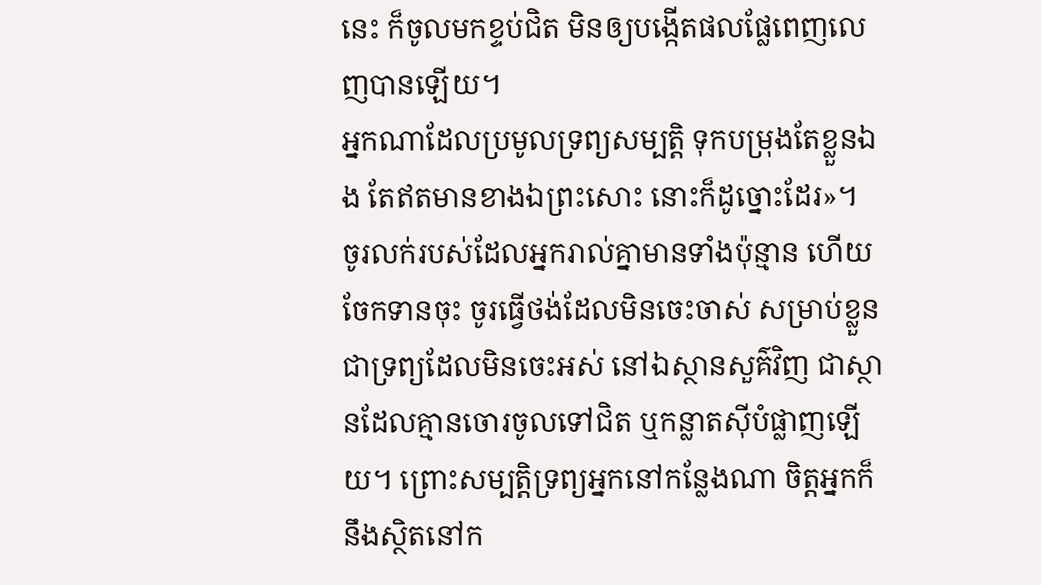នេះ ក៏ចូលមកខ្ទប់ជិត មិនឲ្យបង្កើតផលផ្លែពេញលេញបានឡើយ។
អ្នកណាដែលប្រមូលទ្រព្យសម្បត្តិ ទុកបម្រុងតែខ្លួនឯង តែឥតមានខាងឯព្រះសោះ នោះក៏ដូច្នោះដែរ»។
ចូរលក់របស់ដែលអ្នករាល់គ្នាមានទាំងប៉ុន្មាន ហើយចែកទានចុះ ចូរធ្វើថង់ដែលមិនចេះចាស់ សម្រាប់ខ្លួន ជាទ្រព្យដែលមិនចេះអស់ នៅឯស្ថានសួគ៌វិញ ជាស្ថានដែលគ្មានចោរចូលទៅជិត ឬកន្លាតស៊ីបំផ្លាញឡើយ។ ព្រោះសម្បត្តិទ្រព្យអ្នកនៅកន្លែងណា ចិត្តអ្នកក៏នឹងស្ថិតនៅក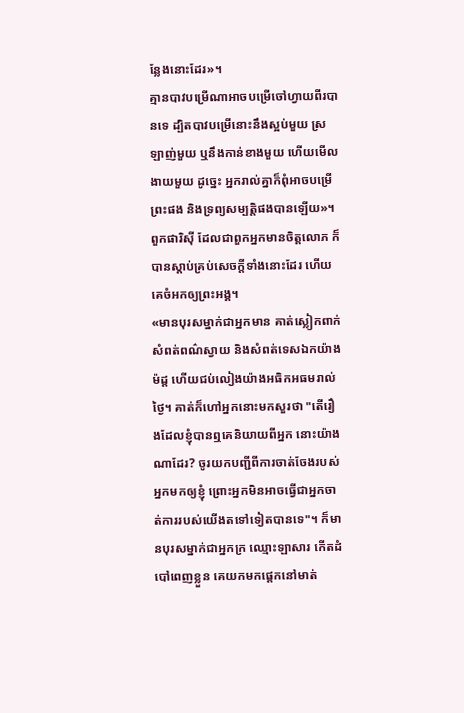ន្លែងនោះដែរ»។
គ្មានបាវបម្រើណាអាចបម្រើចៅហ្វាយពីរបានទេ ដ្បិតបាវបម្រើនោះនឹងស្អប់មួយ ស្រឡាញ់មួយ ឬនឹងកាន់ខាងមួយ ហើយមើលងាយមួយ ដូច្នេះ អ្នករាល់គ្នាក៏ពុំអាចបម្រើព្រះផង និងទ្រព្យសម្បត្តិផងបានឡើយ»។
ពួកផារិស៊ី ដែលជាពួកអ្នកមានចិត្តលោភ ក៏បានស្តាប់គ្រប់សេចក្តីទាំងនោះដែរ ហើយគេចំអកឲ្យព្រះអង្គ។
«មានបុរសម្នាក់ជាអ្នកមាន គាត់ស្លៀកពាក់សំពត់ពណ៌ស្វាយ និងសំពត់ទេសឯកយ៉ាងម៉ដ្ត ហើយជប់លៀងយ៉ាងអធិកអធមរាល់ថ្ងៃ។ គាត់ក៏ហៅអ្នកនោះមកសួរថា "តើរឿងដែលខ្ញុំបានឮគេនិយាយពីអ្នក នោះយ៉ាងណាដែរ? ចូរយកបញ្ជីពីការចាត់ចែងរបស់អ្នកមកឲ្យខ្ញុំ ព្រោះអ្នកមិនអាចធ្វើជាអ្នកចាត់ការរបស់យើងតទៅទៀតបានទេ"។ ក៏មានបុរសម្នាក់ជាអ្នកក្រ ឈ្មោះឡាសារ កើតដំបៅពេញខ្លួន គេយកមកផ្តេកនៅមាត់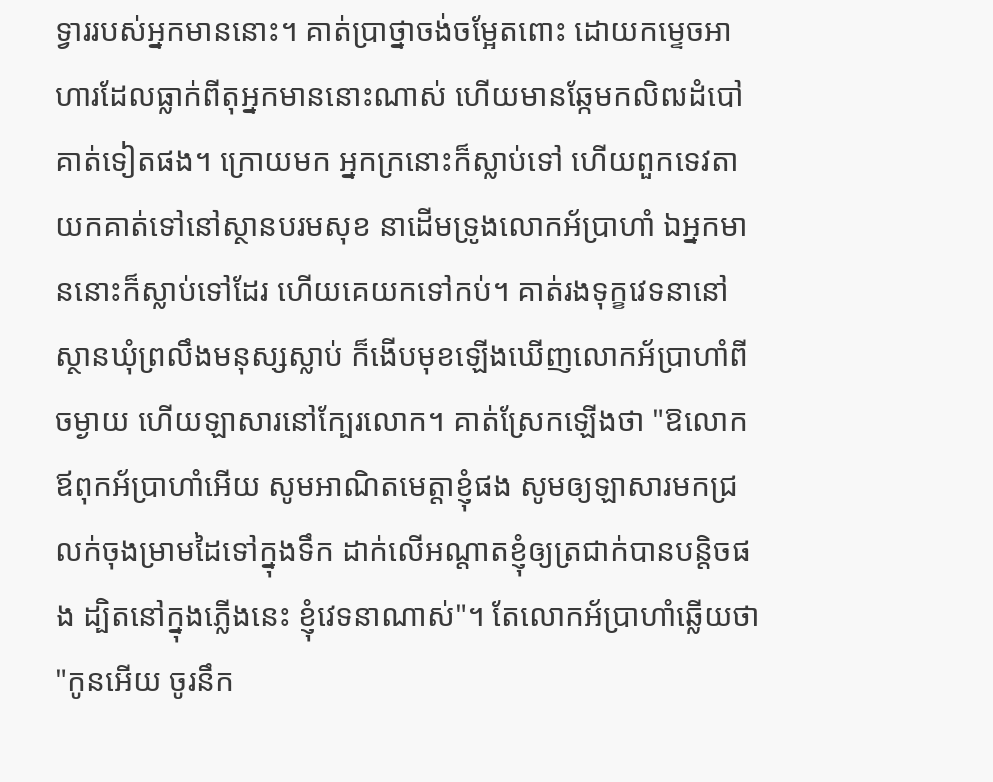ទ្វាររបស់អ្នកមាននោះ។ គាត់ប្រាថ្នាចង់ចម្អែតពោះ ដោយកម្ទេចអាហារដែលធ្លាក់ពីតុអ្នកមាននោះណាស់ ហើយមានឆ្កែមកលិឍដំបៅគាត់ទៀតផង។ ក្រោយមក អ្នកក្រនោះក៏ស្លាប់ទៅ ហើយពួកទេវតាយកគាត់ទៅនៅស្ថានបរមសុខ នាដើមទ្រូងលោកអ័ប្រាហាំ ឯអ្នកមាននោះក៏ស្លាប់ទៅដែរ ហើយគេយកទៅកប់។ គាត់រងទុក្ខវេទនានៅស្ថានឃុំព្រលឹងមនុស្សស្លាប់ ក៏ងើបមុខឡើងឃើញលោកអ័ប្រាហាំពីចម្ងាយ ហើយឡាសារនៅក្បែរលោក។ គាត់ស្រែកឡើងថា "ឱលោកឪពុកអ័ប្រាហាំអើយ សូមអាណិតមេត្តាខ្ញុំផង សូមឲ្យឡាសារមកជ្រលក់ចុងម្រាមដៃទៅក្នុងទឹក ដាក់លើអណ្តាតខ្ញុំឲ្យត្រជាក់បានបន្តិចផង ដ្បិតនៅក្នុងភ្លើងនេះ ខ្ញុំវេទនាណាស់"។ តែលោកអ័ប្រាហាំឆ្លើយថា "កូនអើយ ចូរនឹក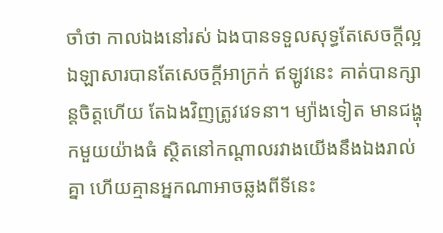ចាំថា កាលឯងនៅរស់ ឯងបានទទួលសុទ្ធតែសេចក្តីល្អ ឯឡាសារបានតែសេចក្តីអាក្រក់ ឥឡូវនេះ គាត់បានក្សាន្តចិត្តហើយ តែឯងវិញត្រូវវេទនា។ ម្យ៉ាងទៀត មានជង្ហុកមួយយ៉ាងធំ ស្ថិតនៅកណ្តាលរវាងយើងនឹងឯងរាល់គ្នា ហើយគ្មានអ្នកណាអាចឆ្លងពីទីនេះ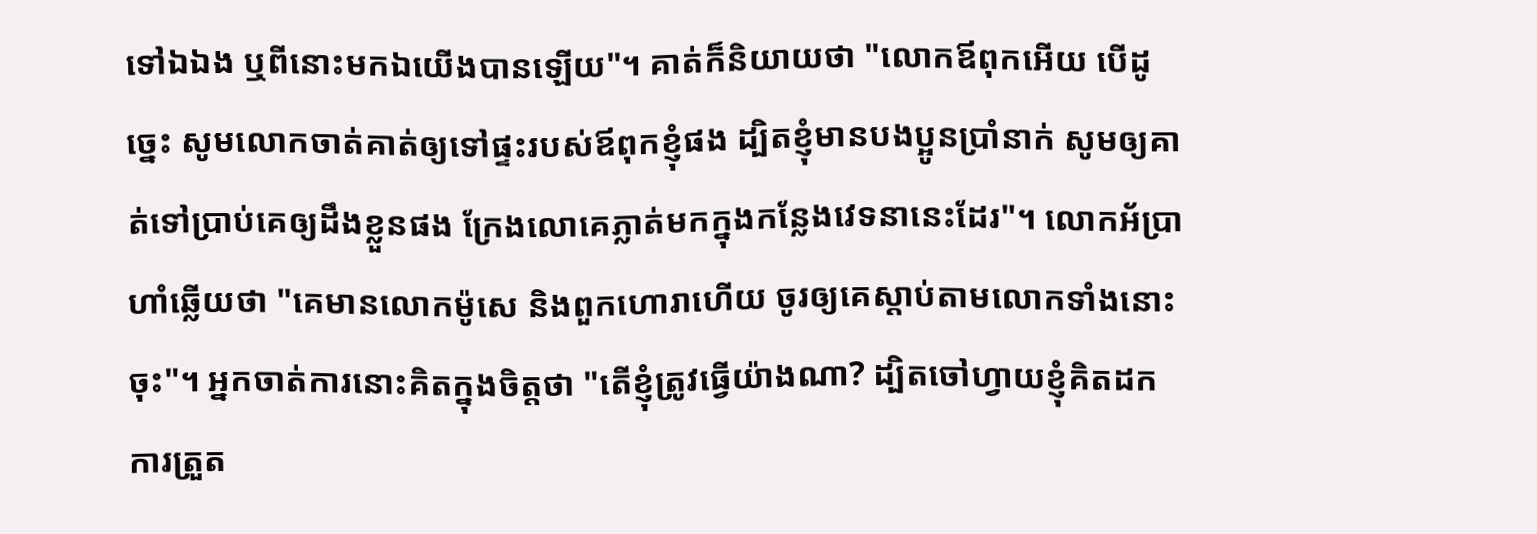ទៅឯឯង ឬពីនោះមកឯយើងបានឡើយ"។ គាត់ក៏និយាយថា "លោកឪពុកអើយ បើដូច្នេះ សូមលោកចាត់គាត់ឲ្យទៅផ្ទះរបស់ឪពុកខ្ញុំផង ដ្បិតខ្ញុំមានបងប្អូនប្រាំនាក់ សូមឲ្យគាត់ទៅប្រាប់គេឲ្យដឹងខ្លួនផង ក្រែងលោគេភ្លាត់មកក្នុងកន្លែងវេទនានេះដែរ"។ លោកអ័ប្រាហាំឆ្លើយថា "គេមានលោកម៉ូសេ និងពួកហោរាហើយ ចូរឲ្យគេស្តាប់តាមលោកទាំងនោះចុះ"។ អ្នកចាត់ការនោះគិតក្នុងចិត្តថា "តើខ្ញុំត្រូវធ្វើយ៉ាងណា? ដ្បិតចៅហ្វាយខ្ញុំគិតដកការត្រួត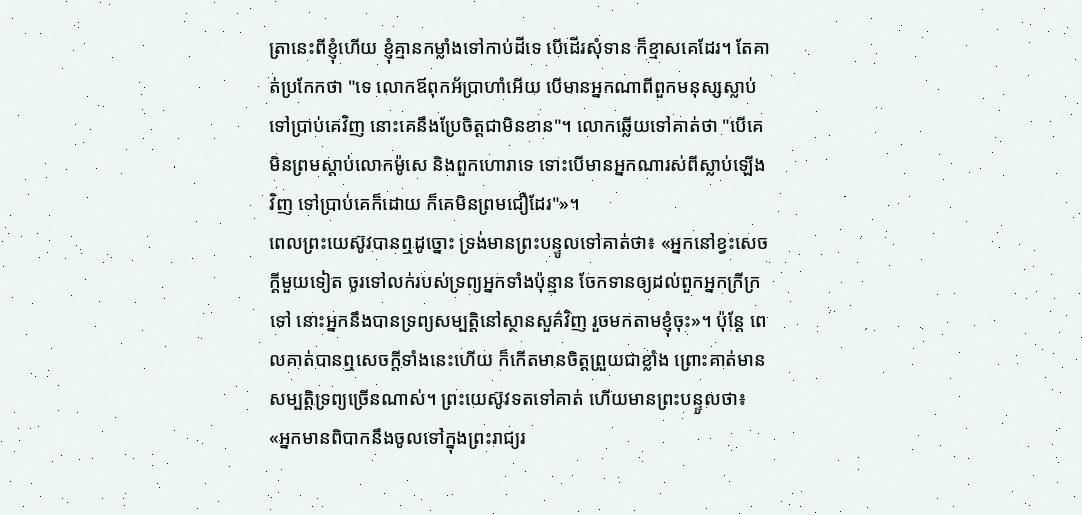ត្រានេះពីខ្ញុំហើយ ខ្ញុំគ្មានកម្លាំងទៅកាប់ដីទេ បើដើរសុំទាន ក៏ខ្មាសគេដែរ។ តែគាត់ប្រកែកថា "ទេ លោកឪពុកអ័ប្រាហាំអើយ បើមានអ្នកណាពីពួកមនុស្សស្លាប់ទៅប្រាប់គេវិញ នោះគេនឹងប្រែចិត្តជាមិនខាន"។ លោកឆ្លើយទៅគាត់ថា "បើគេមិនព្រមស្តាប់លោកម៉ូសេ និងពួកហោរាទេ ទោះបើមានអ្នកណារស់ពីស្លាប់ឡើងវិញ ទៅប្រាប់គេក៏ដោយ ក៏គេមិនព្រមជឿដែរ"»។
ពេលព្រះយេស៊ូវបានឮដូច្នោះ ទ្រង់មានព្រះបន្ទូលទៅគាត់ថា៖ «អ្នកនៅខ្វះសេចក្តីមួយទៀត ចូរទៅលក់របស់ទ្រព្យអ្នកទាំងប៉ុន្មាន ចែកទានឲ្យដល់ពួកអ្នកក្រីក្រទៅ នោះអ្នកនឹងបានទ្រព្យសម្បត្តិនៅស្ថានសួគ៌វិញ រួចមកតាមខ្ញុំចុះ»។ ប៉ុន្តែ ពេលគាត់បានឮសេចក្តីទាំងនេះហើយ ក៏កើតមានចិត្តព្រួយជាខ្លាំង ព្រោះគាត់មានសម្បត្តិទ្រព្យច្រើនណាស់។ ព្រះយេស៊ូវទតទៅគាត់ ហើយមានព្រះបន្ទូលថា៖ «អ្នកមានពិបាកនឹងចូលទៅក្នុងព្រះរាជ្យរ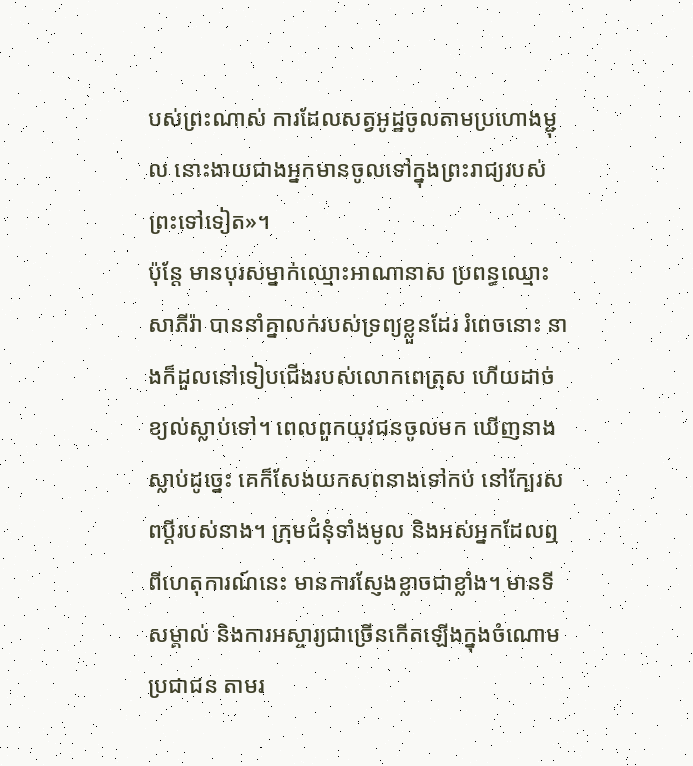បស់ព្រះណាស់ ការដែលសត្វអូដ្ឋចូលតាមប្រហោងម្ជុល នោះងាយជាងអ្នកមានចូលទៅក្នុងព្រះរាជ្យរបស់ព្រះទៅទៀត»។
ប៉ុន្តែ មានបុរសម្នាក់ឈ្មោះអាណានាស ប្រពន្ធឈ្មោះសាភីរ៉ា បាននាំគ្នាលក់របស់ទ្រព្យខ្លួនដែរ រំពេចនោះ នាងក៏ដួលនៅទៀបជើងរបស់លោកពេត្រុស ហើយដាច់ខ្យល់ស្លាប់ទៅ។ ពេលពួកយុវជនចូលមក ឃើញនាងស្លាប់ដូច្នេះ គេក៏សែងយកសពនាងទៅកប់ នៅក្បែរសពប្តីរបស់នាង។ ក្រុមជំនុំទាំងមូល និងអស់អ្នកដែលឮពីហេតុការណ៍នេះ មានការស្ញែងខ្លាចជាខ្លាំង។ មានទីសម្គាល់ និងការអស្ចារ្យជាច្រើនកើតឡើងក្នុងចំណោមប្រជាជន តាមរ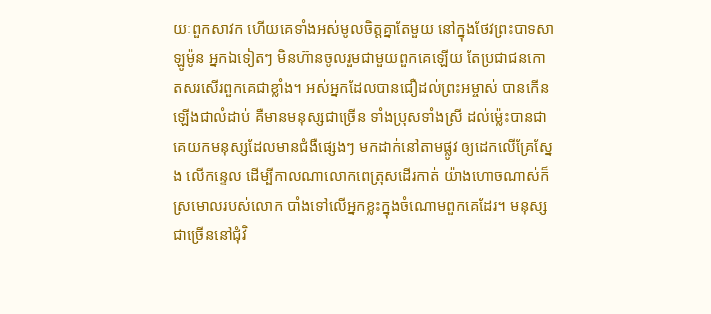យៈពួកសាវក ហើយគេទាំងអស់មូលចិត្តគ្នាតែមួយ នៅក្នុងថែវព្រះបាទសាឡូម៉ូន អ្នកឯទៀតៗ មិនហ៊ានចូលរួមជាមួយពួកគេឡើយ តែប្រជាជនកោតសរសើរពួកគេជាខ្លាំង។ អស់អ្នកដែលបានជឿដល់ព្រះអម្ចាស់ បានកើនឡើងជាលំដាប់ គឺមានមនុស្សជាច្រើន ទាំងប្រុសទាំងស្រី ដល់ម៉្លេះបានជាគេយកមនុស្សដែលមានជំងឺផ្សេងៗ មកដាក់នៅតាមផ្លូវ ឲ្យដេកលើគ្រែស្នែង លើកន្ទេល ដើម្បីកាលណាលោកពេត្រុសដើរកាត់ យ៉ាងហោចណាស់ក៏ស្រមោលរបស់លោក បាំងទៅលើអ្នកខ្លះក្នុងចំណោមពួកគេដែរ។ មនុស្សជាច្រើននៅជុំវិ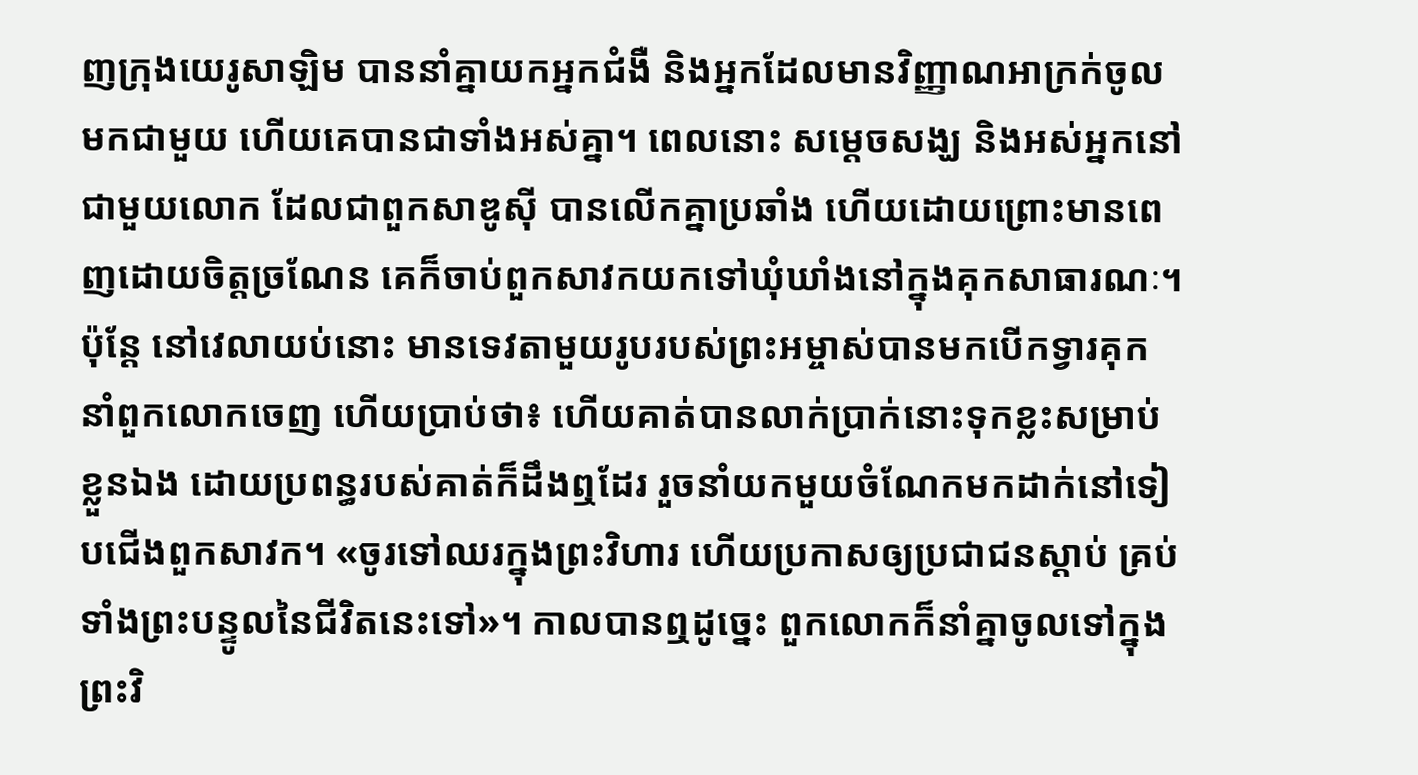ញក្រុងយេរូសាឡិម បាននាំគ្នាយកអ្នកជំងឺ និងអ្នកដែលមានវិញ្ញាណអាក្រក់ចូលមកជាមួយ ហើយគេបានជាទាំងអស់គ្នា។ ពេលនោះ សម្តេចសង្ឃ និងអស់អ្នកនៅជាមួយលោក ដែលជាពួកសាឌូស៊ី បានលើកគ្នាប្រឆាំង ហើយដោយព្រោះមានពេញដោយចិត្តច្រណែន គេក៏ចាប់ពួកសាវកយកទៅឃុំឃាំងនៅក្នុងគុកសាធារណៈ។ ប៉ុន្តែ នៅវេលាយប់នោះ មានទេវតាមួយរូបរបស់ព្រះអម្ចាស់បានមកបើកទ្វារគុក នាំពួកលោកចេញ ហើយប្រាប់ថា៖ ហើយគាត់បានលាក់ប្រាក់នោះទុកខ្លះសម្រាប់ខ្លួនឯង ដោយប្រពន្ធរបស់គាត់ក៏ដឹងឮដែរ រួចនាំយកមួយចំណែកមកដាក់នៅទៀបជើងពួកសាវក។ «ចូរទៅឈរក្នុងព្រះវិហារ ហើយប្រកាសឲ្យប្រជាជនស្ដាប់ គ្រប់ទាំងព្រះបន្ទូលនៃជីវិតនេះទៅ»។ កាលបានឮដូច្នេះ ពួកលោកក៏នាំគ្នាចូលទៅក្នុងព្រះវិ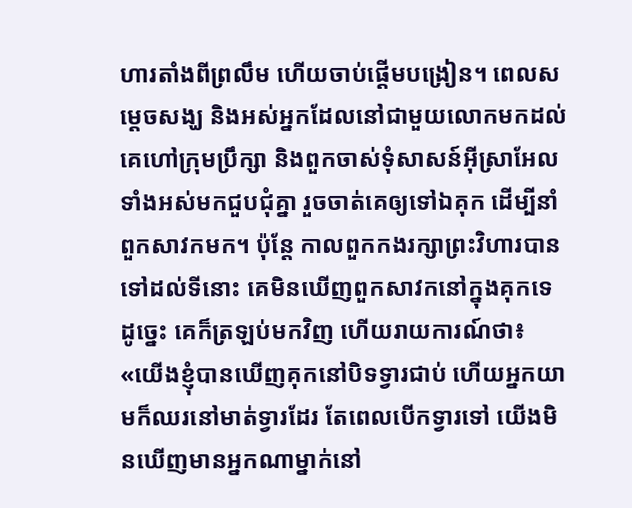ហារតាំងពីព្រលឹម ហើយចាប់ផ្ដើមបង្រៀន។ ពេលសម្តេចសង្ឃ និងអស់អ្នកដែលនៅជាមួយលោកមកដល់ គេហៅក្រុមប្រឹក្សា និងពួកចាស់ទុំសាសន៍អ៊ីស្រាអែលទាំងអស់មកជួបជុំគ្នា រួចចាត់គេឲ្យទៅឯគុក ដើម្បីនាំពួកសាវកមក។ ប៉ុន្ដែ កាលពួកកងរក្សាព្រះវិហារបានទៅដល់ទីនោះ គេមិនឃើញពួកសាវកនៅក្នុងគុកទេ ដូច្នេះ គេក៏ត្រឡប់មកវិញ ហើយរាយការណ៍ថា៖ «យើងខ្ញុំបានឃើញគុកនៅបិទទ្វារជាប់ ហើយអ្នកយាមក៏ឈរនៅមាត់ទ្វារដែរ តែពេលបើកទ្វារទៅ យើងមិនឃើញមានអ្នកណាម្នាក់នៅ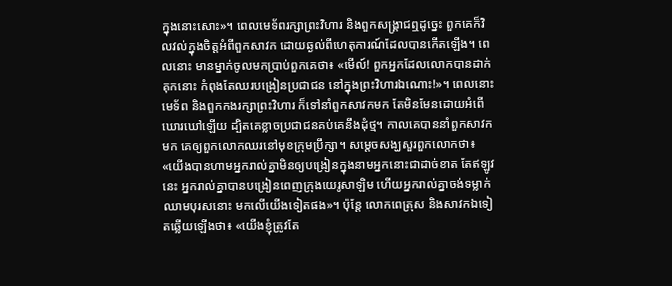ក្នុងនោះសោះ»។ ពេលមេទ័ពរក្សាព្រះវិហារ និងពួកសង្គ្រាជឮដូច្នេះ ពួកគេក៏វិលវល់ក្នុងចិត្តអំពីពួកសាវក ដោយឆ្ងល់ពីហេតុការណ៍ដែលបានកើតឡើង។ ពេលនោះ មានម្នាក់ចូលមកប្រាប់ពួកគេថា៖ «មើល៍! ពួកអ្នកដែលលោកបានដាក់គុកនោះ កំពុងតែឈរបង្រៀនប្រជាជន នៅក្នុងព្រះវិហារឯណោះ!»។ ពេលនោះ មេទ័ព និងពួកកងរក្សាព្រះវិហារ ក៏ទៅនាំពួកសាវកមក តែមិនមែនដោយអំពើឃោរឃៅឡើយ ដ្បិតគេខ្លាចប្រជាជនគប់គេនឹងដុំថ្ម។ កាលគេបាននាំពួកសាវកមក គេឲ្យពួកលោកឈរនៅមុខក្រុមប្រឹក្សា។ សម្តេចសង្ឃសួរពួកលោកថា៖ «យើងបានហាមអ្នករាល់គ្នាមិនឲ្យបង្រៀនក្នុងនាមអ្នកនោះជាដាច់ខាត តែឥឡូវនេះ អ្នករាល់គ្នាបានបង្រៀនពេញក្រុងយេរូសាឡិម ហើយអ្នករាល់គ្នាចង់ទម្លាក់ឈាមបុរសនោះ មកលើយើងទៀតផង»។ ប៉ុន្ដែ លោកពេត្រុស និងសាវកឯទៀតឆ្លើយឡើងថា៖ «យើងខ្ញុំត្រូវតែ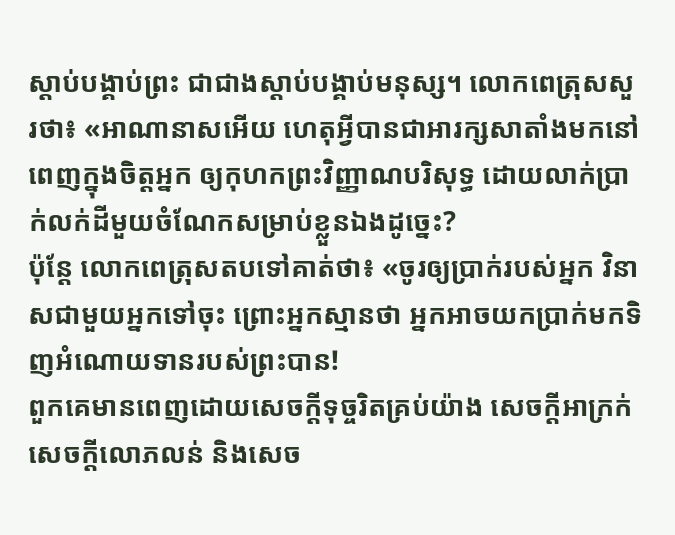ស្តាប់បង្គាប់ព្រះ ជាជាងស្ដាប់បង្គាប់មនុស្ស។ លោកពេត្រុសសួរថា៖ «អាណានាសអើយ ហេតុអ្វីបានជាអារក្សសាតាំងមកនៅពេញក្នុងចិត្តអ្នក ឲ្យកុហកព្រះវិញ្ញាណបរិសុទ្ធ ដោយលាក់ប្រាក់លក់ដីមួយចំណែកសម្រាប់ខ្លួនឯងដូច្នេះ?
ប៉ុន្តែ លោកពេត្រុសតបទៅគាត់ថា៖ «ចូរឲ្យប្រាក់របស់អ្នក វិនាសជាមួយអ្នកទៅចុះ ព្រោះអ្នកស្មានថា អ្នកអាចយកប្រាក់មកទិញអំណោយទានរបស់ព្រះបាន!
ពួកគេមានពេញដោយសេចក្តីទុច្ចរិតគ្រប់យ៉ាង សេចក្ដីអាក្រក់ សេចក្តីលោភលន់ និងសេច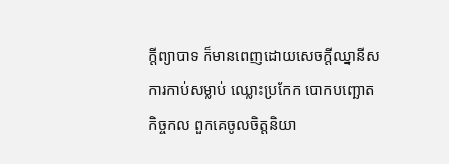ក្តីព្យាបាទ ក៏មានពេញដោយសេចក្តីឈ្នានីស ការកាប់សម្លាប់ ឈ្លោះប្រកែក បោកបញ្ឆោត កិច្ចកល ពួកគេចូលចិត្តនិយា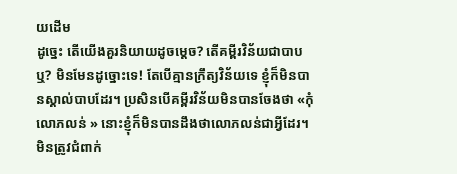យដើម
ដូច្នេះ តើយើងគួរនិយាយដូចម្តេច? តើគម្ពីរវិន័យជាបាបឬ? មិនមែនដូច្នោះទេ! តែបើគ្មានក្រឹត្យវិន័យទេ ខ្ញុំក៏មិនបានស្គាល់បាបដែរ។ ប្រសិនបើគម្ពីរវិន័យមិនបានចែងថា «កុំលោភលន់ » នោះខ្ញុំក៏មិនបានដឹងថាលោភលន់ជាអ្វីដែរ។
មិនត្រូវជំពាក់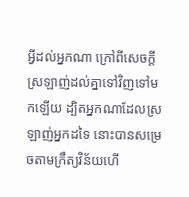អ្វីដល់អ្នកណា ក្រៅពីសេចក្តីស្រឡាញ់ដល់គ្នាទៅវិញទៅមកឡើយ ដ្បិតអ្នកណាដែលស្រឡាញ់អ្នកដទៃ នោះបានសម្រេចតាមក្រឹត្យវិន័យហើ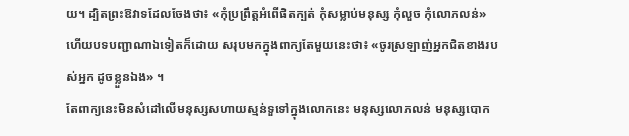យ។ ដ្បិតព្រះឱវាទដែលចែងថា៖ «កុំប្រព្រឹត្តអំពើផិតក្បត់ កុំសម្លាប់មនុស្ស កុំលួច កុំលោភលន់» ហើយបទបញ្ជាណាឯទៀតក៏ដោយ សរុបមកក្នុងពាក្យតែមួយនេះថា៖ «ចូរស្រឡាញ់អ្នកជិតខាងរបស់អ្នក ដូចខ្លួនឯង» ។
តែពាក្យនេះមិនសំដៅលើមនុស្សសហាយស្មន់ទួទៅក្នុងលោកនេះ មនុស្សលោភលន់ មនុស្សបោក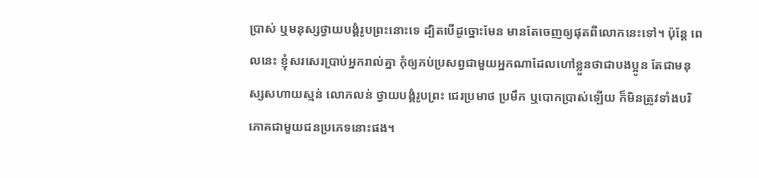ប្រាស់ ឬមនុស្សថ្វាយបង្គំរូបព្រះនោះទេ ដ្បិតបើដូច្នោះមែន មានតែចេញឲ្យផុតពីលោកនេះទៅ។ ប៉ុន្តែ ពេលនេះ ខ្ញុំសរសេរប្រាប់អ្នករាល់គ្នា កុំឲ្យភប់ប្រសព្វជាមួយអ្នកណាដែលហៅខ្លួនថាជាបងប្អូន តែជាមនុស្សសហាយស្មន់ លោភលន់ ថ្វាយបង្គំរូបព្រះ ជេរប្រមាថ ប្រមឹក ឬបោកបា្រស់ឡើយ ក៏មិនត្រូវទាំងបរិភោគជាមួយជនប្រភេទនោះផង។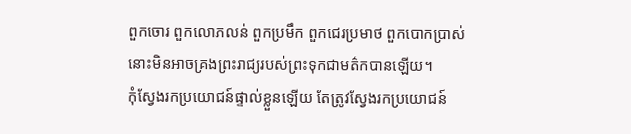ពួកចោរ ពួកលោភលន់ ពួកប្រមឹក ពួកជេរប្រមាថ ពួកបោកប្រាស់ នោះមិនអាចគ្រងព្រះរាជ្យរបស់ព្រះទុកជាមត៌កបានឡើយ។
កុំស្វែងរកប្រយោជន៍ផ្ទាល់ខ្លួនឡើយ តែត្រូវស្វែងរកប្រយោជន៍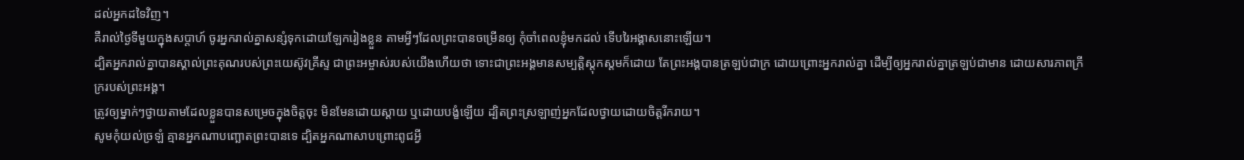ដល់អ្នកដទៃវិញ។
គឺរាល់ថ្ងៃទីមួយក្នុងសប្ដាហ៍ ចូរអ្នករាល់គ្នាសន្សំទុកដោយឡែករៀងខ្លួន តាមអ្វីៗដែលព្រះបានចម្រើនឲ្យ កុំចាំពេលខ្ញុំមកដល់ ទើបរៃអង្គាសនោះឡើយ។
ដ្បិតអ្នករាល់គ្នាបានស្គាល់ព្រះគុណរបស់ព្រះយេស៊ូវគ្រីស្ទ ជាព្រះអម្ចាស់របស់យើងហើយថា ទោះជាព្រះអង្គមានសម្បត្តិស្ដុកស្តមក៏ដោយ តែព្រះអង្គបានត្រឡប់ជាក្រ ដោយព្រោះអ្នករាល់គ្នា ដើម្បីឲ្យអ្នករាល់គ្នាត្រឡប់ជាមាន ដោយសារភាពក្រីក្ររបស់ព្រះអង្គ។
ត្រូវឲ្យម្នាក់ៗថ្វាយតាមដែលខ្លួនបានសម្រេចក្នុងចិត្តចុះ មិនមែនដោយស្តាយ ឬដោយបង្ខំឡើយ ដ្បិតព្រះស្រឡាញ់អ្នកដែលថ្វាយដោយចិត្តរីករាយ។
សូមកុំយល់ច្រឡំ គ្មានអ្នកណាបញ្ឆោតព្រះបានទេ ដ្បិតអ្នកណាសាបព្រោះពូជអ្វី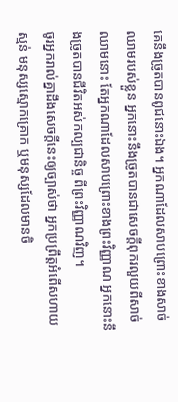គេនឹងច្រូតបានពូជនោះឯង។ អ្នកណាដែលសាបព្រោះខាងសាច់ឈាមរបស់ខ្លួន អ្នកនោះនឹងច្រូតបានជាសេចក្ដីពុករលួយពីសាច់ឈាមនោះ តែអ្នកណាដែលសាបព្រោះខាងព្រះវិញ្ញាណ អ្នកនោះនឹងច្រូតបានជីវិតអស់កល្បជានិច្ច ពីព្រះវិញ្ញាណវិញ។
ចូរអ្នករាល់គ្នាដឹងសេចក្ដីនេះឲ្យច្បាស់ថា អ្នកប្រព្រឹត្តអំពើសហាយស្មន់ មនុស្សស្មោកគ្រោក ឬមនុស្សដែលមានចិ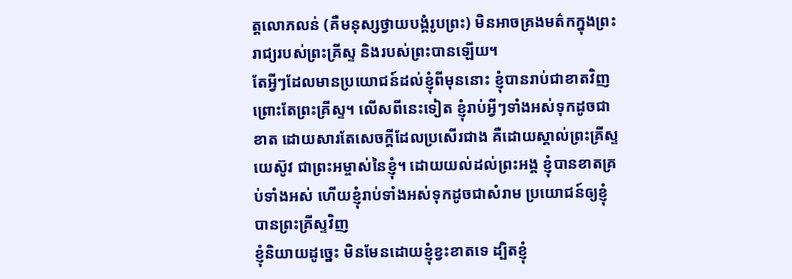ត្តលោភលន់ (គឺមនុស្សថ្វាយបង្គំរូបព្រះ) មិនអាចគ្រងមត៌កក្នុងព្រះរាជ្យរបស់ព្រះគ្រីស្ទ និងរបស់ព្រះបានឡើយ។
តែអ្វីៗដែលមានប្រយោជន៍ដល់ខ្ញុំពីមុននោះ ខ្ញុំបានរាប់ជាខាតវិញ ព្រោះតែព្រះគ្រីស្ទ។ លើសពីនេះទៀត ខ្ញុំរាប់អ្វីៗទាំងអស់ទុកដូចជាខាត ដោយសារតែសេចក្ដីដែលប្រសើរជាង គឺដោយស្គាល់ព្រះគ្រីស្ទយេស៊ូវ ជាព្រះអម្ចាស់នៃខ្ញុំ។ ដោយយល់ដល់ព្រះអង្គ ខ្ញុំបានខាតគ្រប់ទាំងអស់ ហើយខ្ញុំរាប់ទាំងអស់ទុកដូចជាសំរាម ប្រយោជន៍ឲ្យខ្ញុំបានព្រះគ្រីស្ទវិញ
ខ្ញុំនិយាយដូច្នេះ មិនមែនដោយខ្ញុំខ្វះខាតទេ ដ្បិតខ្ញុំ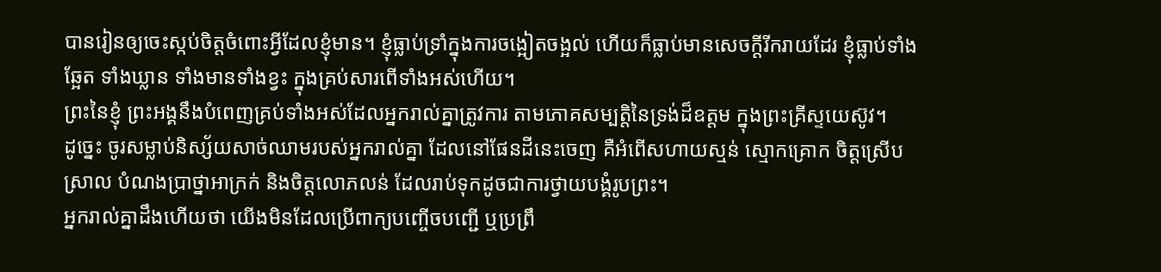បានរៀនឲ្យចេះស្កប់ចិត្តចំពោះអ្វីដែលខ្ញុំមាន។ ខ្ញុំធ្លាប់ទ្រាំក្នុងការចង្អៀតចង្អល់ ហើយក៏ធ្លាប់មានសេចក្ដីរីករាយដែរ ខ្ញុំធ្លាប់ទាំងឆ្អែត ទាំងឃ្លាន ទាំងមានទាំងខ្វះ ក្នុងគ្រប់សារពើទាំងអស់ហើយ។
ព្រះនៃខ្ញុំ ព្រះអង្គនឹងបំពេញគ្រប់ទាំងអស់ដែលអ្នករាល់គ្នាត្រូវការ តាមភោគសម្បត្តិនៃទ្រង់ដ៏ឧត្តម ក្នុងព្រះគ្រីស្ទយេស៊ូវ។
ដូច្នេះ ចូរសម្លាប់និស្ស័យសាច់ឈាមរបស់អ្នករាល់គ្នា ដែលនៅផែនដីនេះចេញ គឺអំពើសហាយស្មន់ ស្មោកគ្រោក ចិត្តស្រើបស្រាល បំណងប្រាថ្នាអាក្រក់ និងចិត្តលោភលន់ ដែលរាប់ទុកដូចជាការថ្វាយបង្គំរូបព្រះ។
អ្នករាល់គ្នាដឹងហើយថា យើងមិនដែលប្រើពាក្យបញ្ចើចបញ្ជើ ឬប្រព្រឹ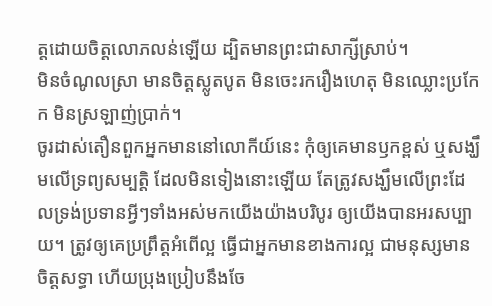ត្តដោយចិត្តលោភលន់ឡើយ ដ្បិតមានព្រះជាសាក្សីស្រាប់។
មិនចំណូលស្រា មានចិត្តស្លូតបូត មិនចេះរករឿងហេតុ មិនឈ្លោះប្រកែក មិនស្រឡាញ់ប្រាក់។
ចូរដាស់តឿនពួកអ្នកមាននៅលោកីយ៍នេះ កុំឲ្យគេមានឫកខ្ពស់ ឬសង្ឃឹមលើទ្រព្យសម្បត្តិ ដែលមិនទៀងនោះឡើយ តែត្រូវសង្ឃឹមលើព្រះដែលទ្រង់ប្រទានអ្វីៗទាំងអស់មកយើងយ៉ាងបរិបូរ ឲ្យយើងបានអរសប្បាយ។ ត្រូវឲ្យគេប្រព្រឹត្តអំពើល្អ ធ្វើជាអ្នកមានខាងការល្អ ជាមនុស្សមានចិត្តសទ្ធា ហើយប្រុងប្រៀបនឹងចែ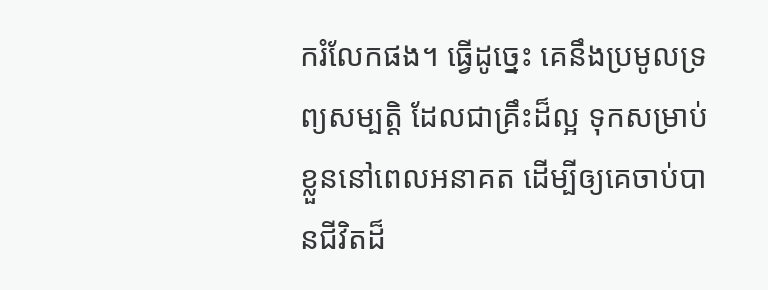ករំលែកផង។ ធ្វើដូច្នេះ គេនឹងប្រមូលទ្រព្យសម្បត្ដិ ដែលជាគ្រឹះដ៏ល្អ ទុកសម្រាប់ខ្លួននៅពេលអនាគត ដើម្បីឲ្យគេចាប់បានជីវិតដ៏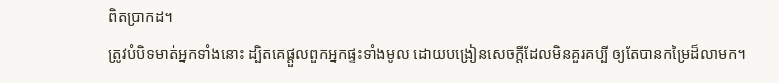ពិតប្រាកដ។
ត្រូវបំបិទមាត់អ្នកទាំងនោះ ដ្បិតគេផ្តួលពួកអ្នកផ្ទះទាំងមូល ដោយបង្រៀនសេចក្ដីដែលមិនគួរគប្បី ឲ្យតែបានកម្រៃដ៏លាមក។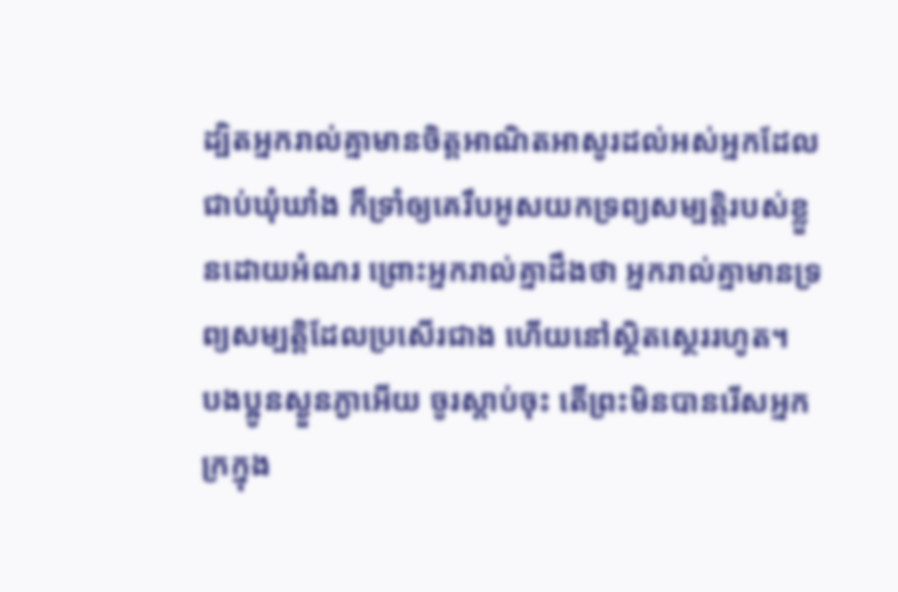ដ្បិតអ្នករាល់គ្នាមានចិត្តអាណិតអាសូរដល់អស់អ្នកដែលជាប់ឃុំឃាំង ក៏ទ្រាំឲ្យគេរឹបអូសយកទ្រព្យសម្បត្តិរបស់ខ្លួនដោយអំណរ ព្រោះអ្នករាល់គ្នាដឹងថា អ្នករាល់គ្នាមានទ្រព្យសម្បត្តិដែលប្រសើរជាង ហើយនៅស្ថិតស្ថេររហូត។
បងប្អូនស្ងួនភ្ងាអើយ ចូរស្តាប់ចុះ តើព្រះមិនបានរើសអ្នកក្រក្នុង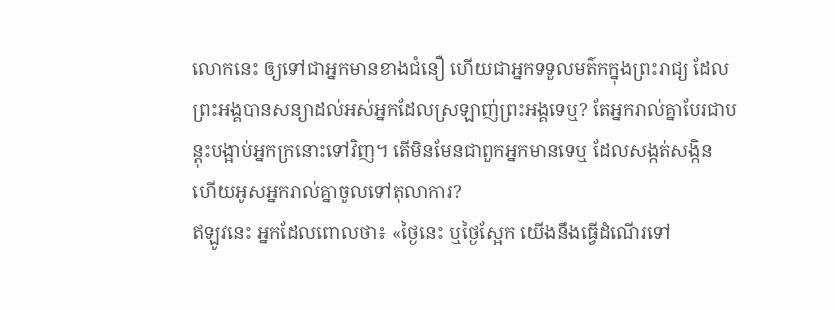លោកនេះ ឲ្យទៅជាអ្នកមានខាងជំនឿ ហើយជាអ្នកទទួលមត៌កក្នុងព្រះរាជ្យ ដែលព្រះអង្គបានសន្យាដល់អស់អ្នកដែលស្រឡាញ់ព្រះអង្គទេឬ? តែអ្នករាល់គ្នាបែរជាបន្តុះបង្អាប់អ្នកក្រនោះទៅវិញ។ តើមិនមែនជាពួកអ្នកមានទេឬ ដែលសង្កត់សង្កិន ហើយអូសអ្នករាល់គ្នាចូលទៅតុលាការ?
ឥឡូវនេះ អ្នកដែលពោលថា៖ «ថ្ងៃនេះ ឬថ្ងៃស្អែក យើងនឹងធ្វើដំណើរទៅ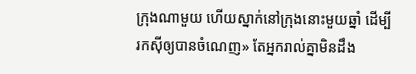ក្រុងណាមួយ ហើយស្នាក់នៅក្រុងនោះមួយឆ្នាំ ដើម្បីរកស៊ីឲ្យបានចំណេញ» តែអ្នករាល់គ្នាមិនដឹង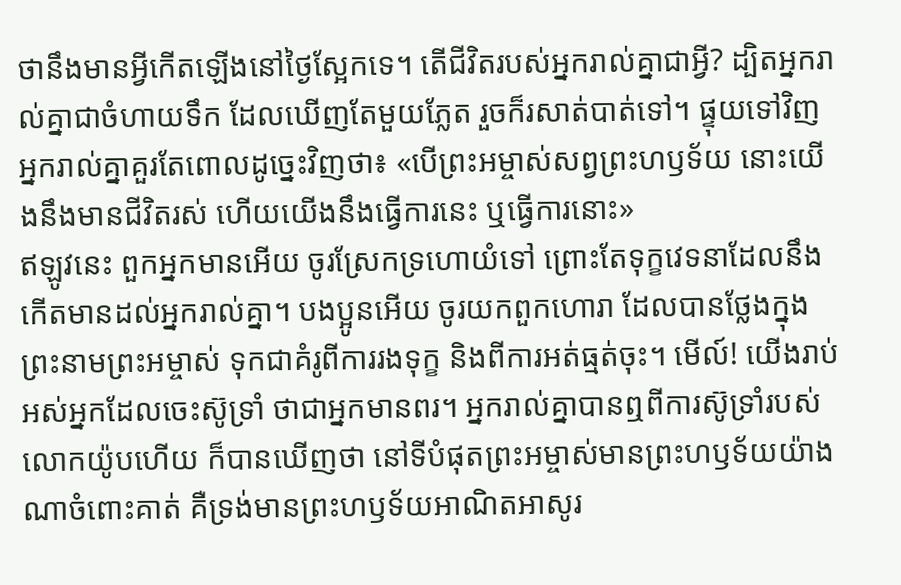ថានឹងមានអ្វីកើតឡើងនៅថ្ងៃស្អែកទេ។ តើជីវិតរបស់អ្នករាល់គ្នាជាអ្វី? ដ្បិតអ្នករាល់គ្នាជាចំហាយទឹក ដែលឃើញតែមួយភ្លែត រួចក៏រសាត់បាត់ទៅ។ ផ្ទុយទៅវិញ អ្នករាល់គ្នាគួរតែពោលដូច្នេះវិញថា៖ «បើព្រះអម្ចាស់សព្វព្រះហឫទ័យ នោះយើងនឹងមានជីវិតរស់ ហើយយើងនឹងធ្វើការនេះ ឬធ្វើការនោះ»
ឥឡូវនេះ ពួកអ្នកមានអើយ ចូរស្រែកទ្រហោយំទៅ ព្រោះតែទុក្ខវេទនាដែលនឹងកើតមានដល់អ្នករាល់គ្នា។ បងប្អូនអើយ ចូរយកពួកហោរា ដែលបានថ្លែងក្នុងព្រះនាមព្រះអម្ចាស់ ទុកជាគំរូពីការរងទុក្ខ និងពីការអត់ធ្មត់ចុះ។ មើល៍! យើងរាប់អស់អ្នកដែលចេះស៊ូទ្រាំ ថាជាអ្នកមានពរ។ អ្នករាល់គ្នាបានឮពីការស៊ូទ្រាំរបស់លោកយ៉ូបហើយ ក៏បានឃើញថា នៅទីបំផុតព្រះអម្ចាស់មានព្រះហឫទ័យយ៉ាងណាចំពោះគាត់ គឺទ្រង់មានព្រះហឫទ័យអាណិតអាសូរ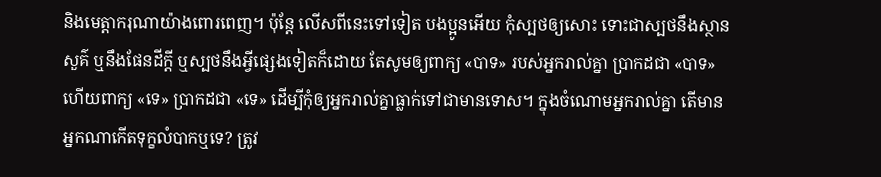និងមេត្ដាករុណាយ៉ាងពោរពេញ។ ប៉ុន្ដែ លើសពីនេះទៅទៀត បងប្អូនអើយ កុំស្បថឲ្យសោះ ទោះជាស្បថនឹងស្ថានសួគ៌ ឬនឹងផែនដីក្តី ឬស្បថនឹងអ្វីផ្សេងទៀតក៏ដោយ តែសូមឲ្យពាក្យ «បាទ» របស់អ្នករាល់គ្នា ប្រាកដជា «បាទ» ហើយពាក្យ «ទេ» ប្រាកដជា «ទេ» ដើម្បីកុំឲ្យអ្នករាល់គ្នាធ្លាក់ទៅជាមានទោស។ ក្នុងចំណោមអ្នករាល់គ្នា តើមានអ្នកណាកើតទុក្ខលំបាកឬទេ? ត្រូវ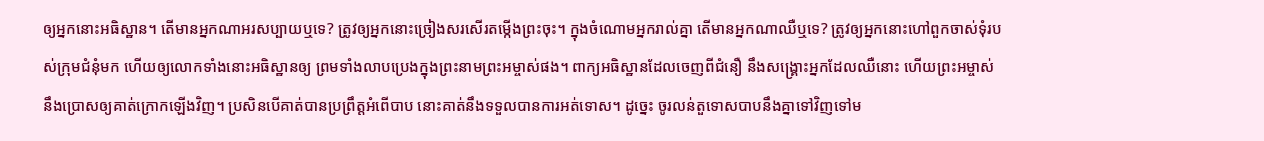ឲ្យអ្នកនោះអធិស្ឋាន។ តើមានអ្នកណាអរសប្បាយឬទេ? ត្រូវឲ្យអ្នកនោះច្រៀងសរសើរតម្កើងព្រះចុះ។ ក្នុងចំណោមអ្នករាល់គ្នា តើមានអ្នកណាឈឺឬទេ? ត្រូវឲ្យអ្នកនោះហៅពួកចាស់ទុំរបស់ក្រុមជំនុំមក ហើយឲ្យលោកទាំងនោះអធិស្ឋានឲ្យ ព្រមទាំងលាបប្រេងក្នុងព្រះនាមព្រះអម្ចាស់ផង។ ពាក្យអធិស្ឋានដែលចេញពីជំនឿ នឹងសង្គ្រោះអ្នកដែលឈឺនោះ ហើយព្រះអម្ចាស់នឹងប្រោសឲ្យគាត់ក្រោកឡើងវិញ។ ប្រសិនបើគាត់បានប្រព្រឹត្តអំពើបាប នោះគាត់នឹងទទួលបានការអត់ទោស។ ដូច្នេះ ចូរលន់តួទោសបាបនឹងគ្នាទៅវិញទៅម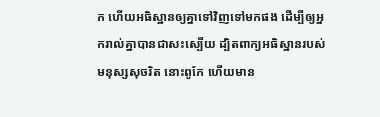ក ហើយអធិស្ឋានឲ្យគ្នាទៅវិញទៅមកផង ដើម្បីឲ្យអ្នករាល់គ្នាបានជាសះស្បើយ ដ្បិតពាក្យអធិស្ឋានរបស់មនុស្សសុចរិត នោះពូកែ ហើយមាន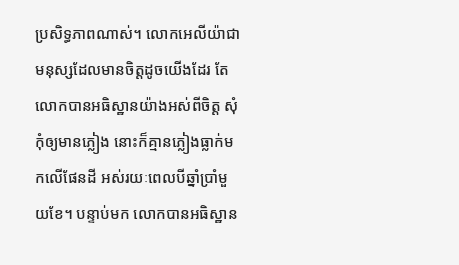ប្រសិទ្ធភាពណាស់។ លោកអេលីយ៉ាជាមនុស្សដែលមានចិត្តដូចយើងដែរ តែលោកបានអធិស្ឋានយ៉ាងអស់ពីចិត្ត សុំកុំឲ្យមានភ្លៀង នោះក៏គ្មានភ្លៀងធ្លាក់មកលើផែនដី អស់រយៈពេលបីឆ្នាំប្រាំមួយខែ។ បន្ទាប់មក លោកបានអធិស្ឋាន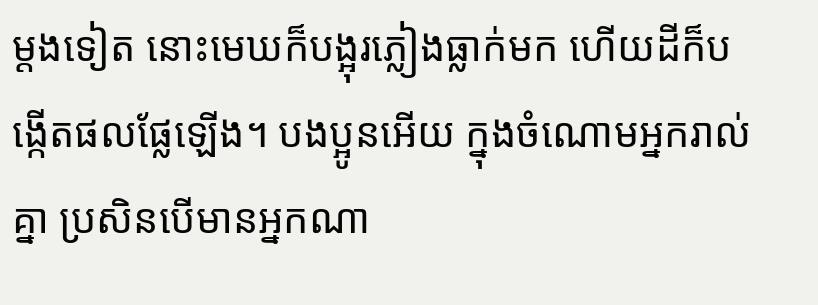ម្តងទៀត នោះមេឃក៏បង្អុរភ្លៀងធ្លាក់មក ហើយដីក៏បង្កើតផលផ្លែឡើង។ បងប្អូនអើយ ក្នុងចំណោមអ្នករាល់គ្នា ប្រសិនបើមានអ្នកណា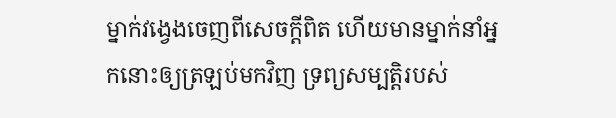ម្នាក់វង្វេងចេញពីសេចក្តីពិត ហើយមានម្នាក់នាំអ្នកនោះឲ្យត្រឡប់មកវិញ ទ្រព្យសម្បត្តិរបស់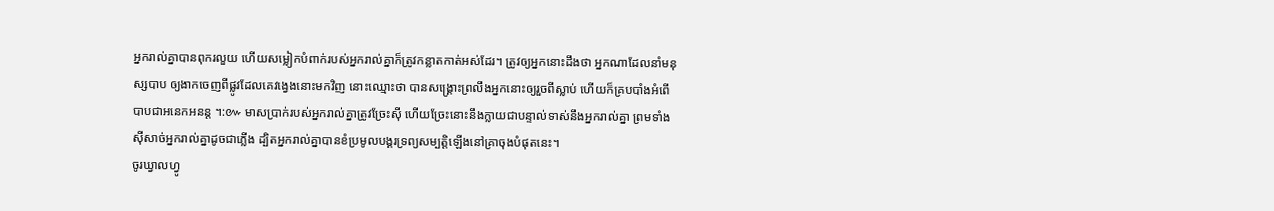អ្នករាល់គ្នាបានពុករលួយ ហើយសម្លៀកបំពាក់របស់អ្នករាល់គ្នាក៏ត្រូវកន្លាតកាត់អស់ដែរ។ ត្រូវឲ្យអ្នកនោះដឹងថា អ្នកណាដែលនាំមនុស្សបាប ឲ្យងាកចេញពីផ្លូវដែលគេវង្វេងនោះមកវិញ នោះឈ្មោះថា បានសង្គ្រោះព្រលឹងអ្នកនោះឲ្យរួចពីស្លាប់ ហើយក៏គ្របបាំងអំពើបាបជាអនេកអនន្ត ។:៚ មាសប្រាក់របស់អ្នករាល់គ្នាត្រូវច្រែះស៊ី ហើយច្រែះនោះនឹងក្លាយជាបន្ទាល់ទាស់នឹងអ្នករាល់គ្នា ព្រមទាំងស៊ីសាច់អ្នករាល់គ្នាដូចជាភ្លើង ដ្បិតអ្នករាល់គ្នាបានខំប្រមូលបង្គរទ្រព្យសម្បត្តិឡើងនៅគ្រាចុងបំផុតនេះ។
ចូរឃ្វាលហ្វូ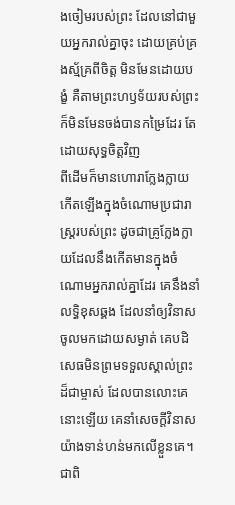ងចៀមរបស់ព្រះ ដែលនៅជាមួយអ្នករាល់គ្នាចុះ ដោយគ្រប់គ្រងស្ម័គ្រពីចិត្ត មិនមែនដោយបង្ខំ គឺតាមព្រះហឫទ័យរបស់ព្រះ ក៏មិនមែនចង់បានកម្រៃដែរ តែដោយសុទ្ធចិត្តវិញ
ពីដើមក៏មានហោរាក្លែងក្លាយកើតឡើងក្នុងចំណោមប្រជារាស្ត្ររបស់ព្រះ ដូចជាគ្រូក្លែងក្លាយដែលនឹងកើតមានក្នុងចំណោមអ្នករាល់គ្នាដែរ គេនឹងនាំលទ្ធិខុសឆ្គង ដែលនាំឲ្យវិនាសចូលមកដោយសម្ងាត់ គេបដិសេធមិនព្រមទទួលស្គាល់ព្រះដ៏ជាម្ចាស់ ដែលបានលោះគេនោះឡើយ គេនាំសេចក្ដីវិនាសយ៉ាងទាន់ហន់មកលើខ្លួនគេ។ ជាពិ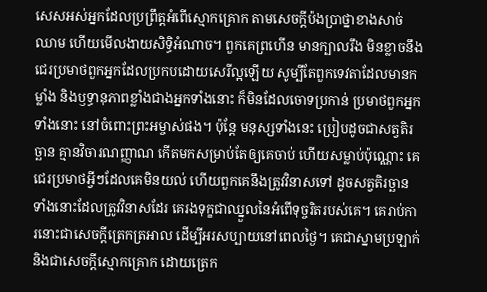សេសអស់អ្នកដែលប្រព្រឹត្តអំពើស្មោកគ្រោក តាមសេចក្ដីប៉ងប្រាថ្នាខាងសាច់ឈាម ហើយមើលងាយសិទ្ធិអំណាច។ ពួកគេព្រហើន មានក្បាលរឹង មិនខ្លាចនឹងជេរប្រមាថពួកអ្នកដែលប្រកបដោយសេរីល្អឡើយ សូម្បីតែពួកទេវតាដែលមានកម្លាំង និងឫទ្ធានុភាពខ្លាំងជាងអ្នកទាំងនោះ ក៏មិនដែលចោទប្រកាន់ ប្រមាថពួកអ្នកទាំងនោះ នៅចំពោះព្រះអម្ចាស់ផង។ ប៉ុន្តែ មនុស្សទាំងនេះ ប្រៀបដូចជាសត្វតិរច្ឆាន គ្មានវិចារណញ្ញាណ កើតមកសម្រាប់តែឲ្យគេចាប់ ហើយសម្លាប់ប៉ុណ្ណោះ គេជេរប្រមាថអ្វីៗដែលគេមិនយល់ ហើយពួកគេនឹងត្រូវវិនាសទៅ ដូចសត្វតិរច្ឆានទាំងនោះដែលត្រូវវិនាសដែរ គេរងទុក្ខជាឈ្នួលនៃអំពើទុច្ចរិតរបស់គេ។ គេរាប់ការនោះជាសេចក្ដីត្រេកត្រអាល ដើម្បីអរសប្បាយនៅពេលថ្ងៃ។ គេជាស្នាមប្រឡាក់ និងជាសេចក្ដីស្មោកគ្រោក ដោយត្រេក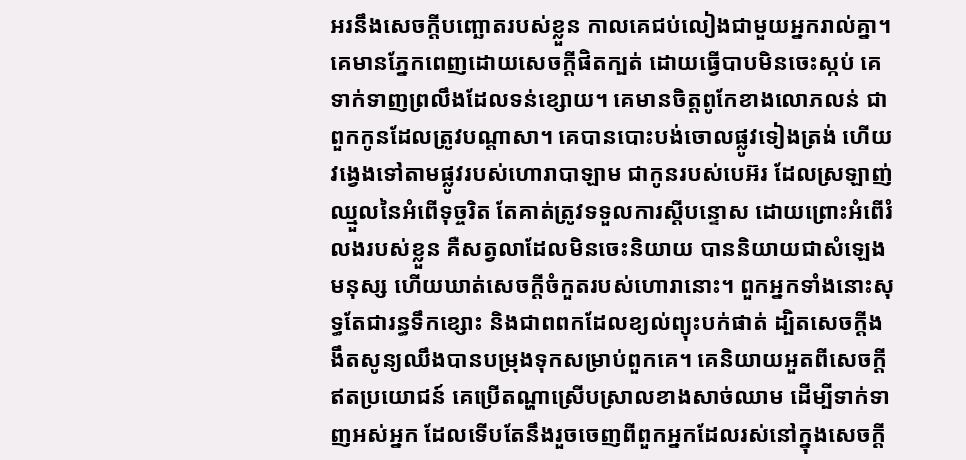អរនឹងសេចក្ដីបញ្ឆោតរបស់ខ្លួន កាលគេជប់លៀងជាមួយអ្នករាល់គ្នា។ គេមានភ្នែកពេញដោយសេចក្តីផិតក្បត់ ដោយធ្វើបាបមិនចេះស្កប់ គេទាក់ទាញព្រលឹងដែលទន់ខ្សោយ។ គេមានចិត្តពូកែខាងលោភលន់ ជាពួកកូនដែលត្រូវបណ្ដាសា។ គេបានបោះបង់ចោលផ្លូវទៀងត្រង់ ហើយវង្វេងទៅតាមផ្លូវរបស់ហោរាបាឡាម ជាកូនរបស់បេអ៊រ ដែលស្រឡាញ់ឈ្មួលនៃអំពើទុច្ចរិត តែគាត់ត្រូវទទួលការស្ដីបន្ទោស ដោយព្រោះអំពើរំលងរបស់ខ្លួន គឺសត្វលាដែលមិនចេះនិយាយ បាននិយាយជាសំឡេងមនុស្ស ហើយឃាត់សេចក្ដីចំកួតរបស់ហោរានោះ។ ពួកអ្នកទាំងនោះសុទ្ធតែជារន្ធទឹកខ្សោះ និងជាពពកដែលខ្យល់ព្យុះបក់ផាត់ ដ្បិតសេចក្ដីងងឹតសូន្យឈឹងបានបម្រុងទុកសម្រាប់ពួកគេ។ គេនិយាយអួតពីសេចក្ដីឥតប្រយោជន៍ គេប្រើតណ្ហាស្រើបស្រាលខាងសាច់ឈាម ដើម្បីទាក់ទាញអស់អ្នក ដែលទើបតែនឹងរួចចេញពីពួកអ្នកដែលរស់នៅក្នុងសេចក្ដី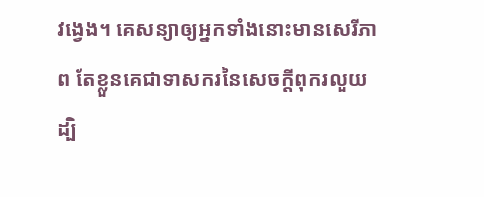វង្វេង។ គេសន្យាឲ្យអ្នកទាំងនោះមានសេរីភាព តែខ្លួនគេជាទាសករនៃសេចក្ដីពុករលួយ ដ្បិ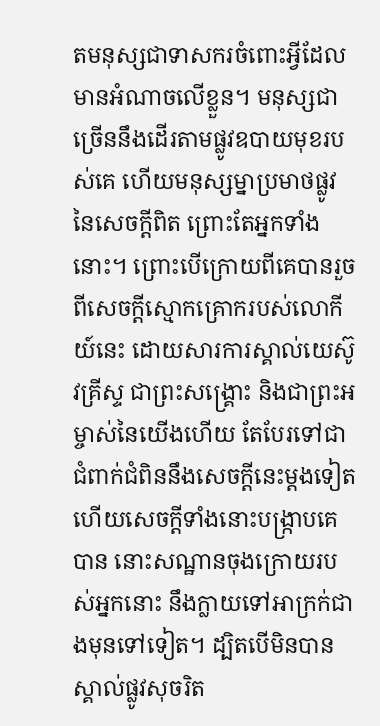តមនុស្សជាទាសករចំពោះអ្វីដែលមានអំណាចលើខ្លួន។ មនុស្សជាច្រើននឹងដើរតាមផ្លូវឧបាយមុខរបស់គេ ហើយមនុស្សម្នាប្រមាថផ្លូវនៃសេចក្តីពិត ព្រោះតែអ្នកទាំងនោះ។ ព្រោះបើក្រោយពីគេបានរួចពីសេចក្ដីស្មោកគ្រោករបស់លោកីយ៍នេះ ដោយសារការស្គាល់យេស៊ូវគ្រីស្ទ ជាព្រះសង្គ្រោះ និងជាព្រះអម្ចាស់នៃយើងហើយ តែបែរទៅជាជំពាក់ជំពិននឹងសេចក្ដីនេះម្ដងទៀត ហើយសេចក្ដីទាំងនោះបង្រ្កាបគេបាន នោះសណ្ឋានចុងក្រោយរបស់អ្នកនោះ នឹងក្លាយទៅអាក្រក់ជាងមុនទៅទៀត។ ដ្បិតបើមិនបានស្គាល់ផ្លូវសុចរិត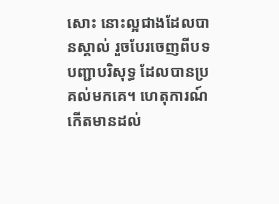សោះ នោះល្អជាងដែលបានស្គាល់ រួចបែរចេញពីបទបញ្ជាបរិសុទ្ធ ដែលបានប្រគល់មកគេ។ ហេតុការណ៍កើតមានដល់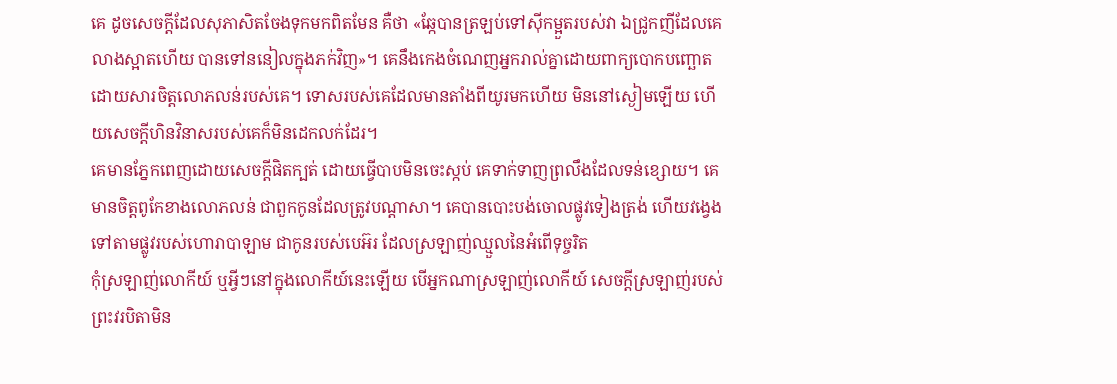គេ ដូចសេចក្ដីដែលសុភាសិតចែងទុកមកពិតមែន គឺថា «ឆ្កែបានត្រឡប់ទៅស៊ីកម្អួតរបស់វា ឯជ្រូកញីដែលគេលាងស្អាតហើយ បានទៅននៀលក្នុងភក់វិញ»។ គេនឹងកេងចំណេញអ្នករាល់គ្នាដោយពាក្យបោកបញ្ឆោត ដោយសារចិត្តលោភលន់របស់គេ។ ទោសរបស់គេដែលមានតាំងពីយូរមកហើយ មិននៅស្ងៀមឡើយ ហើយសេចក្ដីហិនវិនាសរបស់គេក៏មិនដេកលក់ដែរ។
គេមានភ្នែកពេញដោយសេចក្តីផិតក្បត់ ដោយធ្វើបាបមិនចេះស្កប់ គេទាក់ទាញព្រលឹងដែលទន់ខ្សោយ។ គេមានចិត្តពូកែខាងលោភលន់ ជាពួកកូនដែលត្រូវបណ្ដាសា។ គេបានបោះបង់ចោលផ្លូវទៀងត្រង់ ហើយវង្វេងទៅតាមផ្លូវរបស់ហោរាបាឡាម ជាកូនរបស់បេអ៊រ ដែលស្រឡាញ់ឈ្មួលនៃអំពើទុច្ចរិត
កុំស្រឡាញ់លោកីយ៍ ឬអ្វីៗនៅក្នុងលោកីយ៍នេះឡើយ បើអ្នកណាស្រឡាញ់លោកីយ៍ សេចក្ដីស្រឡាញ់របស់ព្រះវរបិតាមិន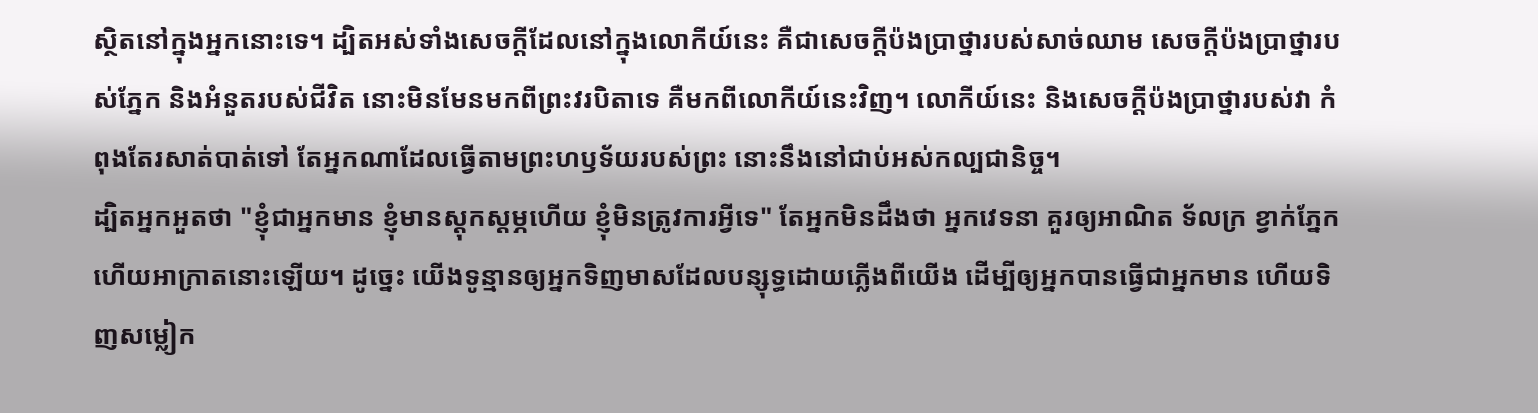ស្ថិតនៅក្នុងអ្នកនោះទេ។ ដ្បិតអស់ទាំងសេចក្ដីដែលនៅក្នុងលោកីយ៍នេះ គឺជាសេចក្ដីប៉ងប្រាថ្នារបស់សាច់ឈាម សេចក្ដីប៉ងប្រាថ្នារបស់ភ្នែក និងអំនួតរបស់ជីវិត នោះមិនមែនមកពីព្រះវរបិតាទេ គឺមកពីលោកីយ៍នេះវិញ។ លោកីយ៍នេះ និងសេចក្ដីប៉ងប្រាថ្នារបស់វា កំពុងតែរសាត់បាត់ទៅ តែអ្នកណាដែលធ្វើតាមព្រះហឫទ័យរបស់ព្រះ នោះនឹងនៅជាប់អស់កល្បជានិច្ច។
ដ្បិតអ្នកអួតថា "ខ្ញុំជាអ្នកមាន ខ្ញុំមានស្តុកស្តម្ភហើយ ខ្ញុំមិនត្រូវការអ្វីទេ" តែអ្នកមិនដឹងថា អ្នកវេទនា គួរឲ្យអាណិត ទ័លក្រ ខ្វាក់ភ្នែក ហើយអាក្រាតនោះឡើយ។ ដូច្នេះ យើងទូន្មានឲ្យអ្នកទិញមាសដែលបន្សុទ្ធដោយភ្លើងពីយើង ដើម្បីឲ្យអ្នកបានធ្វើជាអ្នកមាន ហើយទិញសម្លៀក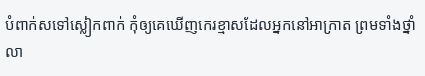បំពាក់សទៅស្លៀកពាក់ កុំឲ្យគេឃើញកេរខ្មាសដែលអ្នកនៅអាក្រាត ព្រមទាំងថ្នាំលា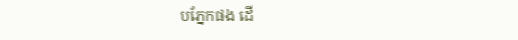បភ្នែកផង ដើ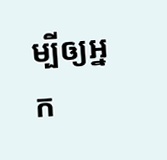ម្បីឲ្យអ្នក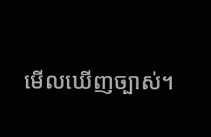មើលឃើញច្បាស់។